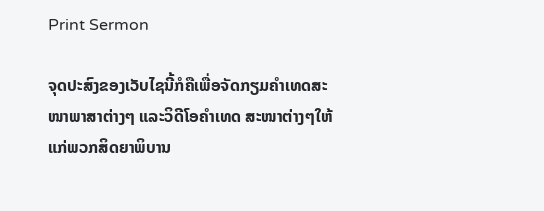Print Sermon

ຈຸດປະສົງຂອງເວັບໄຊນີ້ກໍຄືເພື່ອຈັດກຽມຄໍາເທດສະໜາພາສາຕ່າງໆ ແລະວິດີໂອຄໍາເທດ ສະໜາຕ່າງໆໃຫ້ແກ່ພວກສິດຍາພິບານ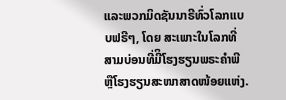ແລະພວກມິດຊັນນາຣີທົ່ວໂລກແບບຟຣີໆ, ໂດຍ ສະເພາະໃນໂລກທີ່ສາມບ່ອນທີ່ມີິໂຮງຮຽນພຣະຄໍາພີຫຼືໂຮງຮຽນສະໜາສາດໜ້ອຍແຫ່ງ.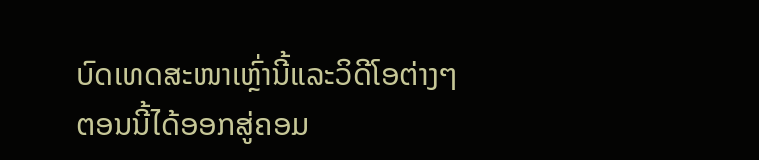ບົດເທດສະໜາເຫຼົ່ານີ້ແລະວິດີໂອຕ່າງໆຕອນນີ້ໄດ້ອອກສູ່ຄອມ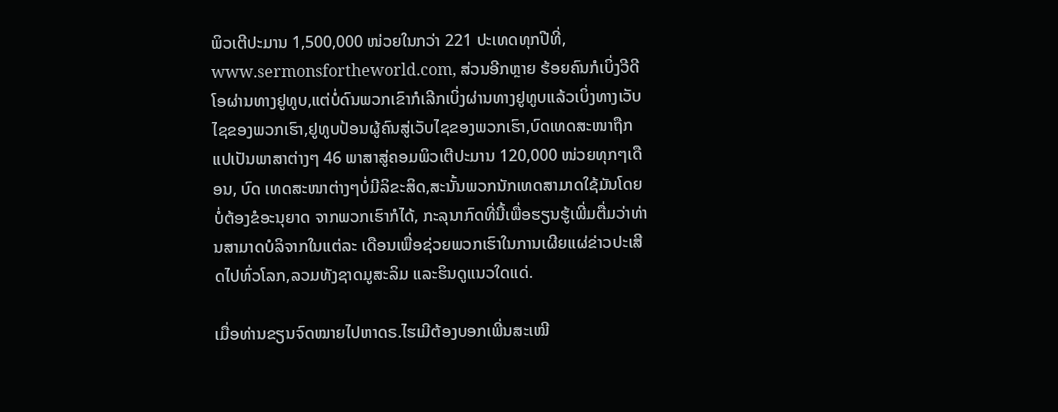ພິວເຕີປະມານ 1,500,000 ໜ່ວຍໃນກວ່າ 221 ປະເທດທຸກປີທີ່, www.sermonsfortheworld.com, ສ່ວນອີກຫຼາຍ ຮ້ອຍຄົນກໍເບິ່ງວີດີໂອຜ່ານທາງຢູທູບ,ແຕ່ບໍ່ດົນພວກເຂົາກໍເລີກເບິ່ງຜ່ານທາງຢູທູບແລ້ວເບິ່ງທາງເວັບໄຊຂອງພວກເຮົາ,ຢູທູບປ້ອນຜູ້ຄົນສູ່ເວັບໄຊຂອງພວກເຮົາ,ບົດເທດສະໜາຖືກແປເປັນພາສາຕ່າງໆ 46 ພາສາສູ່ຄອມພິວເຕີປະມານ 120,000 ໜ່ວຍທຸກໆເດືອນ, ບົດ ເທດສະໜາຕ່າງໆບໍ່ມີລິຂະສິດ,ສະນັ້ນພວກນັກເທດສາມາດໃຊ້ມັນໂດຍບໍ່ຕ້ອງຂໍອະນຸຍາດ ຈາກພວກເຮົາກໍໄດ້, ກະລຸນາກົດທີ່ນີ້ເພື່ອຮຽນຮູ້ເພີ່ມຕື່ມວ່າທ່ານສາມາດບໍລິຈາກໃນແຕ່ລະ ເດືອນເພື່ອຊ່ວຍພວກເຮົາໃນການເຜີຍແຜ່ຂ່າວປະເສີດໄປທົ່ວໂລກ,ລວມທັງຊາດມູສະລິມ ແລະຮິນດູແນວໃດແດ່.

ເມື່ອທ່ານຂຽນຈົດໝາຍໄປຫາດຣ.ໄຮເມີຕ້ອງບອກເພີ່ນສະເໝີ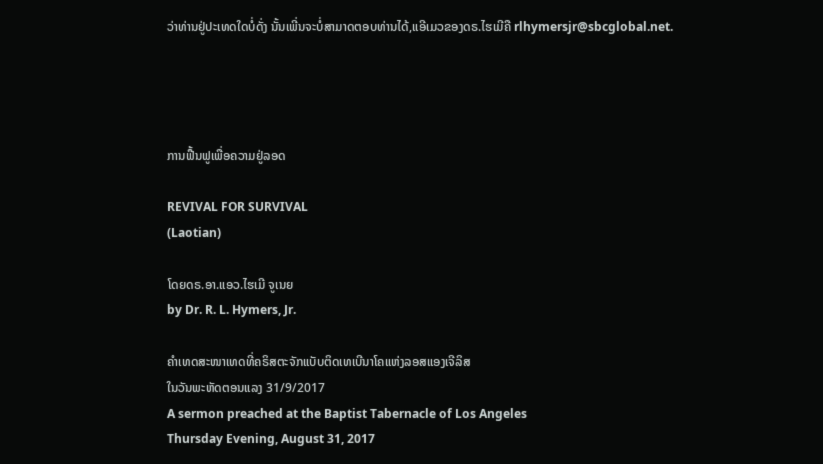ວ່າທ່ານຢູ່ປະເທດໃດບໍ່ດັ່ງ ນັ້ນເພີ່ນຈະບໍ່ສາມາດຕອບທ່ານໄດ້,ແອີເມວຂອງດຣ.ໄຮເມີຄື rlhymersjr@sbcglobal.net.




ການຟື້ນຟູເພື່ອຄວາມຢູ່ລອດ

REVIVAL FOR SURVIVAL
(Laotian)

ໂດຍດຣ.ອາ.ແອວ.ໄຮເມີ ຈູເນຍ
by Dr. R. L. Hymers, Jr.

ຄໍາເທດສະໜາເທດທີ່ຄຣິສຕະຈັກແບັບຕິດເທເບີນາໂຄແຫ່ງລອສແອງເຈີລິສ
ໃນວັນພະຫັດຕອນແລງ 31/9/2017
A sermon preached at the Baptist Tabernacle of Los Angeles
Thursday Evening, August 31, 2017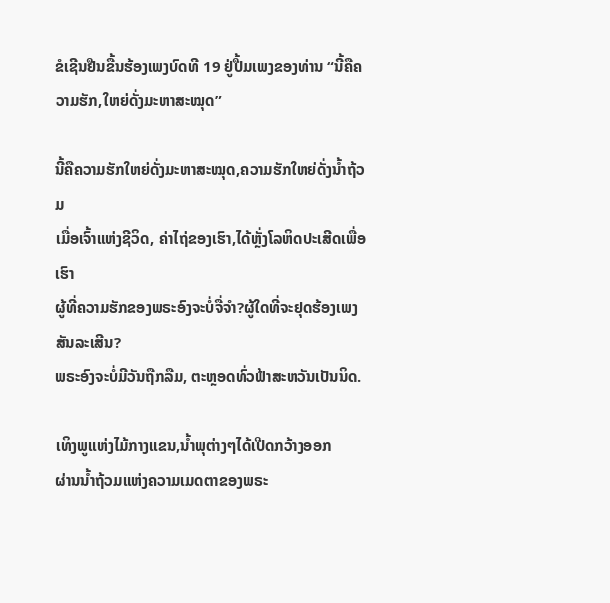ຂໍເຊີນຢືນຂື້ນຮ້ອງເພງບົດທີ 19 ຢູ່ປື້ມເພງຂອງທ່ານ “ນີ້ຄືຄວາມຮັກ,ໃຫຍ່ດັ່ງມະຫາສະໝຸດ”

ນີ້ຄືຄວາມຮັກໃຫຍ່ດັ່ງມະຫາສະໝຸດ,ຄວາມຮັກໃຫຍ່ດັ່ງນໍ້າຖ້ວມ
ເມື່ອເຈົ້າແຫ່ງຊີວິດ, ຄ່າໄຖ່ຂອງເຮົາ,ໄດ້ຫຼັ່ງໂລຫິດປະເສີດເພື່ອເຮົາ
ຜູ້ທີ່ຄວາມຮັກຂອງພຣະອົງຈະບໍ່ຈື່ຈໍາ?ຜູ້ໃດທີ່ຈະຢຸດຮ້ອງເພງສັນລະເສີນ?
ພຣະອົງຈະບໍ່ມີວັນຖືກລືມ, ຕະຫຼອດທົ່ວຟ້າສະຫວັນເປັນນິດ.

ເທິງພູແຫ່ງໄມ້ກາງແຂນ,ນໍ້າພຸຕ່າງໆໄດ້ເປີດກວ້າງອອກ
ຜ່ານນໍ້າຖ້ວມແຫ່ງຄວາມເມດຕາຂອງພຣະ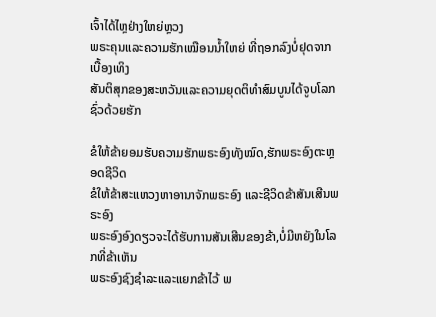ເຈົ້າໄດ້ໄຫຼຢ່າງໃຫຍ່ຫຼວງ
ພຣະຄຸນແລະຄວາມຮັກເໝືອນນໍ້າໃຫຍ່ ທີ່ຖອກລົງບໍ່ຢຸດຈາກເບື້ອງເທິງ
ສັນຕິສຸກຂອງສະຫວັນແລະຄວາມຍຸດຕິທໍາສົມບູນໄດ້ຈູບໂລກຊົ່ວດ້ວຍຮັກ

ຂໍໃຫ້ຂ້າຍອມຮັບຄວາມຮັກພຣະອົງທັງໝົດ,ຮັກພຣະອົງຕະຫຼອດຊີວິດ
ຂໍໃຫ້ຂ້າສະແຫວງຫາອານາຈັກພຣະອົງ ແລະຊີວິດຂ້າສັນເສີນພຣະອົງ
ພຣະອົງອົງດຽວຈະໄດ້ຮັບການສັນເສີນຂອງຂ້າ,ບໍ່ມີຫຍັງໃນໂລກທີ່ຂ້າເຫັນ
ພຣະອົງຊົງຊໍາລະແລະແຍກຂ້າໄວ້ ພ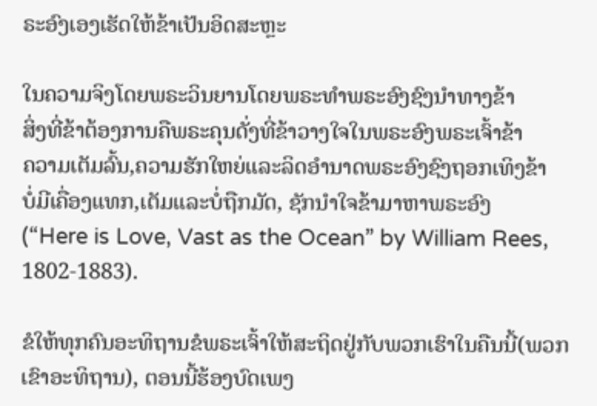ຣະອົງເອງເຮັດໃຫ້ຂ້າເປັນອິດສະຫຼະ

ໃນຄວາມຈິງໂດຍພຣະວິນຍານໂດຍພຣະທໍາພຣະອົງຊົງນໍາທາງຂ້າ
ສິ່ງທີ່ຂ້າຕ້ອງການຄືພຣະຄຸນດັ່ງທີ່ຂ້າວາງໃຈໃນພຣະອົງພຣະເຈົ້າຂ້າ
ຄວາມເຕັມລົ້ນ,ຄວາມຮັກໃຫຍ່ແລະລິດອໍານາດພຣະອົງຊົງຖອກເທິງຂ້າ
ບໍ່ມີເຄື່ອງແທກ,ເຕັມແລະບໍ່ຖືກມັດ, ຊັກນໍາໃຈຂ້າມາຫາພຣະອົງ
(“Here is Love, Vast as the Ocean” by William Rees, 1802-1883).

ຂໍໃຫ້ທຸກຄົນອະທິຖານຂໍພຣະເຈົ້າໃຫ້ສະຖິດຢູ່ກັບພວກເຮົາໃນຄືນນີ້(ພວກເຂົາອະທິຖານ), ຕອນນີ້ຮ້ອງບົດເພງ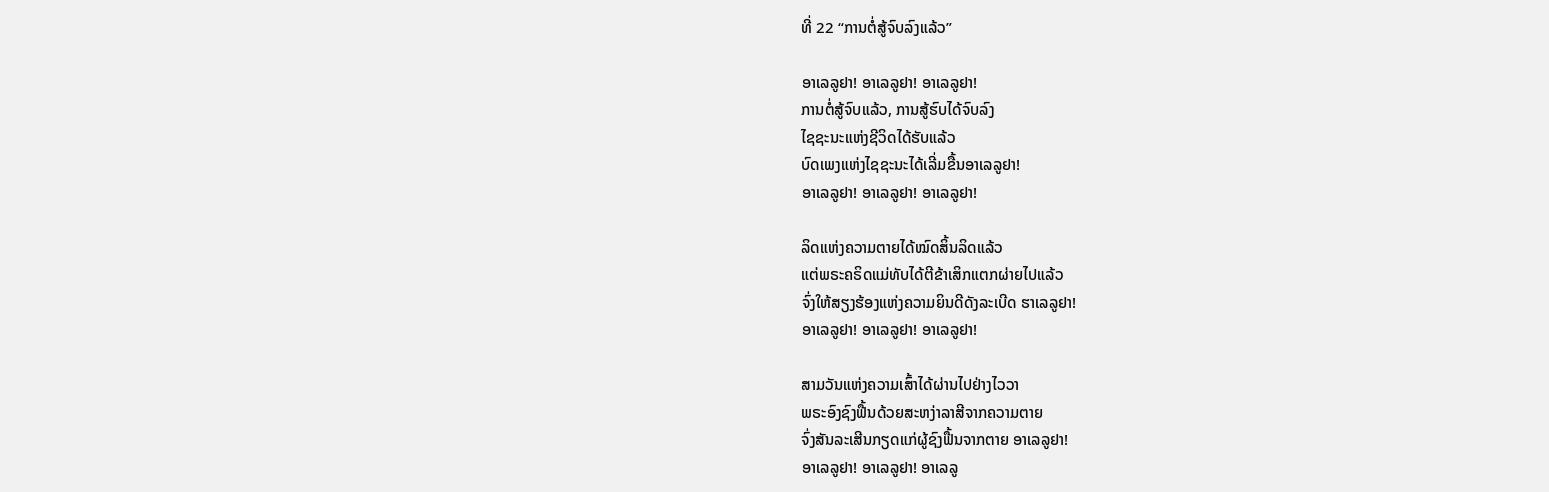ທີ່ 22 “ການຕໍ່ສູ້ຈົບລົງແລ້ວ”

ອາເລລູຢາ! ອາເລລູຢາ! ອາເລລູຢາ!
ການຕໍ່ສູ້ຈົບແລ້ວ, ການສູ້ຮົບໄດ້ຈົບລົງ
ໄຊຊະນະແຫ່ງຊີວິດໄດ້ຮັບແລ້ວ
ບົດເພງແຫ່ງໄຊຊະນະໄດ້ເລີ່ມຂື້ນອາເລລູຢາ!
ອາເລລູຢາ! ອາເລລູຢາ! ອາເລລູຢາ!

ລິດແຫ່ງຄວາມຕາຍໄດ້ໝົດສິ້ນລິດແລ້ວ
ແຕ່ພຣະຄຣິດແມ່ທັບໄດ້ຕີຂ້າເສິກແຕກຜ່າຍໄປແລ້ວ
ຈົ່ງໃຫ້ສຽງຮ້ອງແຫ່ງຄວາມຍິນດີດັງລະເບີດ ຮາເລລູຢາ!
ອາເລລູຢາ! ອາເລລູຢາ! ອາເລລູຢາ!

ສາມວັນແຫ່ງຄວາມເສົ້າໄດ້ຜ່ານໄປຢ່າງໄວວາ
ພຣະອົງຊົງຟື້ນດ້ວຍສະຫງ່າລາສີຈາກຄວາມຕາຍ
ຈົ່ງສັນລະເສີນກຽດແກ່ຜູ້ຊົງຟື້ນຈາກຕາຍ ອາເລລູຢາ!
ອາເລລູຢາ! ອາເລລູຢາ! ອາເລລູ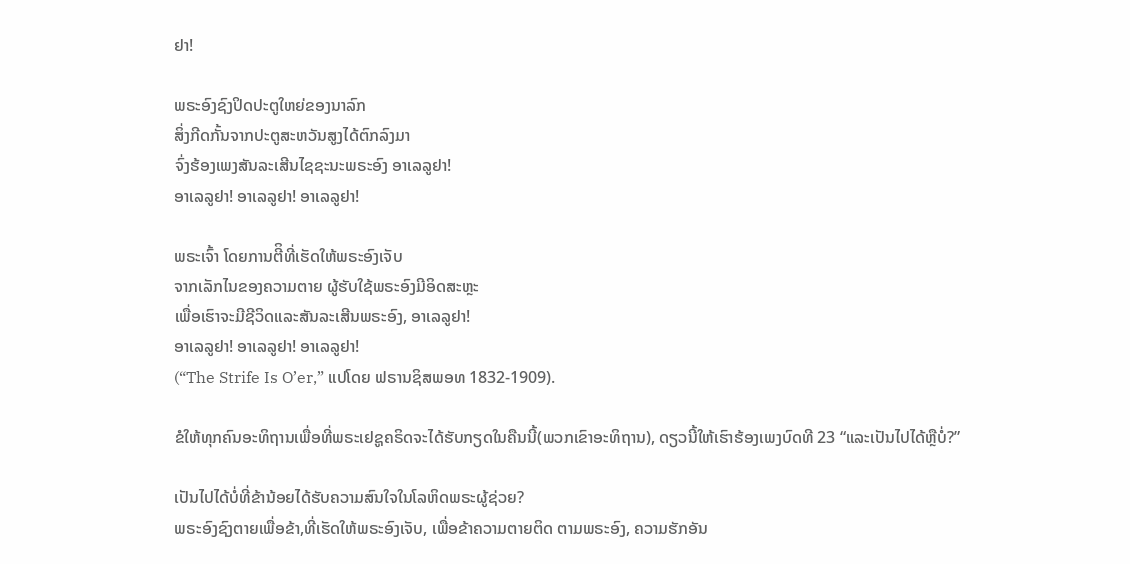ຢາ!

ພຣະອົງຊົງປິດປະຕູໃຫຍ່ຂອງນາລົກ
ສິ່ງກີດກັ້ນຈາກປະຕູສະຫວັນສູງໄດ້ຕົກລົງມາ
ຈົ່ງຮ້ອງເພງສັນລະເສີນໄຊຊະນະພຣະອົງ ອາເລລູຢາ!
ອາເລລູຢາ! ອາເລລູຢາ! ອາເລລູຢາ!

ພຣະເຈົ້າ ໂດຍການຕີິທີ່ເຮັດໃຫ້ພຣະອົງເຈັບ
ຈາກເລັກໄນຂອງຄວາມຕາຍ ຜູ້ຮັບໃຊ້ພຣະອົງມີອິດສະຫຼະ
ເພື່ອເຮົາຈະມີຊີວິດແລະສັນລະເສີນພຣະອົງ, ອາເລລູຢາ!
ອາເລລູຢາ! ອາເລລູຢາ! ອາເລລູຢາ!
(“The Strife Is O’er,” ແປໂດຍ ຟຣານຊິສພອທ 1832-1909).

ຂໍໃຫ້ທຸກຄົນອະທິຖານເພື່ອທີ່ພຣະເຢຊູຄຣິດຈະໄດ້ຮັບກຽດໃນຄືນນີ້(ພວກເຂົາອະທິຖານ), ດຽວນີ້ໃຫ້ເຮົາຮ້ອງເພງບົດທີ 23 “ແລະເປັນໄປໄດ້ຫຼືບໍ່?”

ເປັນໄປໄດ້ບໍ່ທີ່ຂ້ານ້ອຍໄດ້ຮັບຄວາມສົນໃຈໃນໂລຫິດພຣະຜູ້ຊ່ວຍ?
ພຣະອົງຊົງຕາຍເພື່ອຂ້າ,ທີ່ເຮັດໃຫ້ພຣະອົງເຈັບ, ເພື່ອຂ້າຄວາມຕາຍຕິດ ຕາມພຣະອົງ, ຄວາມຮັກອັນ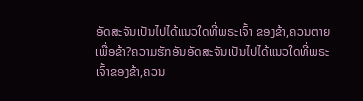ອັດສະຈັນເປັນໄປໄດ້ແນວໃດທີ່ພຣະເຈົ້າ ຂອງຂ້າ,ຄວນຕາຍເພື່ອຂ້າ?ຄວາມຮັກອັນອັດສະຈັນເປັນໄປໄດ້ແນວໃດທີ່ພຣະເຈົ້າຂອງຂ້າ,ຄວນ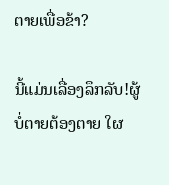ຕາຍເພື່ອຂ້າ?

ນີ້ແມ່ນເລື່ອງລຶກລັບ!ຜູ້ບໍ່ຕາຍຕ້ອງຕາຍ ໃຜ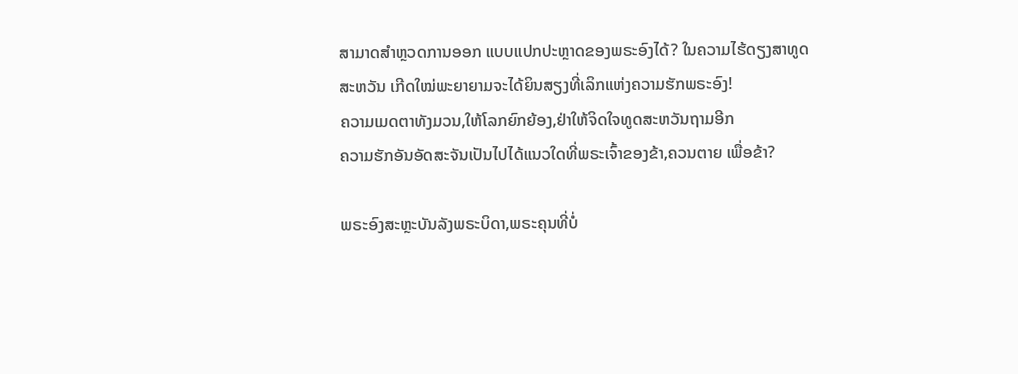ສາມາດສໍາຫຼວດການອອກ ແບບແປກປະຫຼາດຂອງພຣະອົງໄດ້? ໃນຄວາມໄຮ້ດຽງສາທູດສະຫວັນ ເກີດໃໝ່ພະຍາຍາມຈະໄດ້ຍິນສຽງທີ່ເລິກແຫ່ງຄວາມຮັກພຣະອົງ!
ຄວາມເມດຕາທັງມວນ,ໃຫ້ໂລກຍົກຍ້ອງ,ຢ່າໃຫ້ຈິດໃຈທູດສະຫວັນຖາມອີກ
ຄວາມຮັກອັນອັດສະຈັນເປັນໄປໄດ້ແນວໃດທີ່ພຣະເຈົ້າຂອງຂ້າ,ຄວນຕາຍ ເພື່ອຂ້າ?

ພຣະອົງສະຫຼະບັນລັງພຣະບິດາ,ພຣະຄຸນທີ່ບໍ່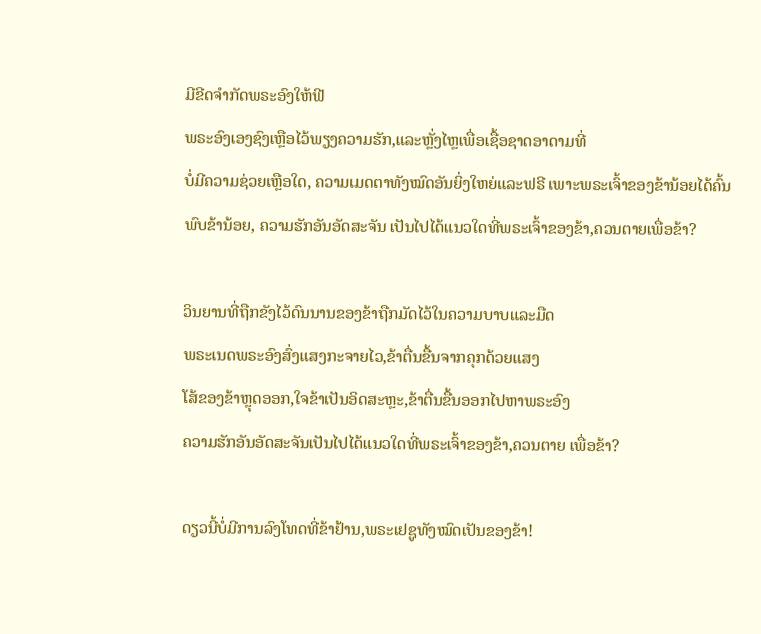ມີຂີດຈໍາກັດພຣະອົງໃຫ້ຟີ
ພຣະອົງເອງຊົງເຫຼືອໄວ້ພຽງຄວາມຮັກ,ແລະຫຼັ່ງໄຫຼເພື່ອເຊື້ອຊາດອາດາມທີ່
ບໍ່ມີຄວາມຊ່ວຍເຫຼືອໃດ, ຄວາມເມດຕາທັງໝົດອັນຍິ່ງໃຫຍ່ແລະຟຣີ ເພາະພຣະເຈົ້າຂອງຂ້ານ້ອຍໄດ້ຄົ້ນພົບຂ້ານ້ອຍ, ຄວາມຮັກອັນອັດສະຈັນ ເປັນໄປໄດ້ແນວໃດທີ່ພຣະເຈົ້າຂອງຂ້າ,ຄວນຕາຍເພື່ອຂ້າ?

ວິນຍານທີ່ຖືກຂັງໄວ້ດົນນານຂອງຂ້າຖືກມັດໄວ້ໃນຄວາມບາບແລະມືດ
ພຣະເນດພຣະອົງສົ່ງແສງກະຈາຍໄວ,ຂ້າຕື່ນຂື້ນຈາກຄຸກດ້ວຍແສງ
ໂສ້ຂອງຂ້າຫຼຸດອອກ,ໃຈຂ້າເປັນອິດສະຫຼະ,ຂ້າຕື່ນຂື້ນອອກໄປຫາພຣະອົງ
ຄວາມຮັກອັນອັດສະຈັນເປັນໄປໄດ້ແນວໃດທີ່ພຣະເຈົ້າຂອງຂ້າ,ຄວນຕາຍ ເພື່ອຂ້າ?

ດຽວນີ້ບໍ່ມີການລົງໂທດທີ່ຂ້າຢ້ານ,ພຣະເຢຊູທັງໝົດເປັນຂອງຂ້າ!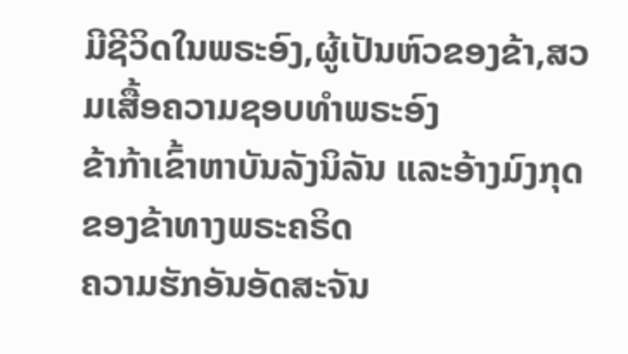ມີຊີວິດໃນພຣະອົງ,ຜູ້ເປັນຫົວຂອງຂ້າ,ສວມເສື້ອຄວາມຊອບທໍາພຣະອົງ
ຂ້າກ້າເຂົ້າຫາບັນລັງນິລັນ ແລະອ້າງມົງກຸດຂອງຂ້າທາງພຣະຄຣິດ
ຄວາມຮັກອັນອັດສະຈັນ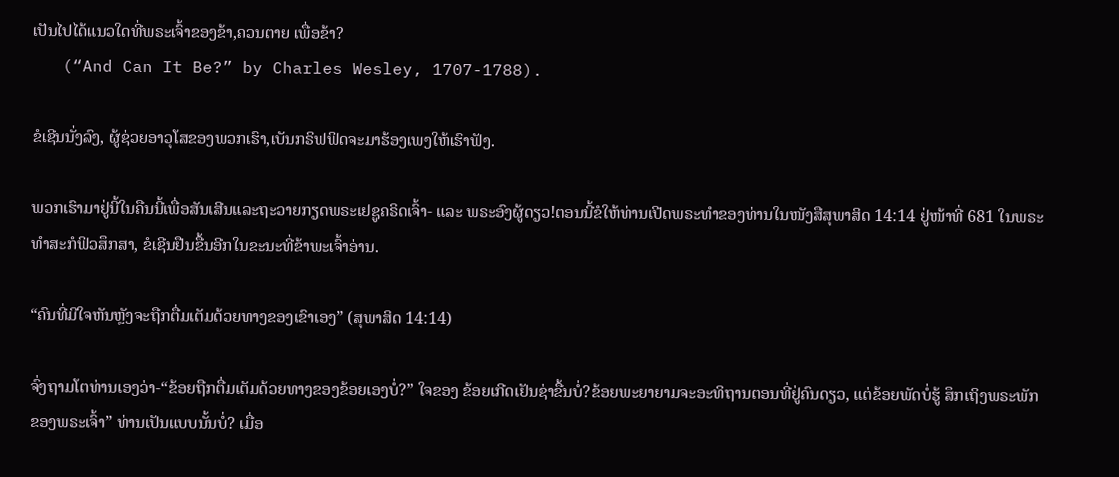ເປັນໄປໄດ້ແນວໃດທີ່ພຣະເຈົ້າຂອງຂ້າ,ຄວນຕາຍ ເພື່ອຂ້າ?
   (“And Can It Be?” by Charles Wesley, 1707-1788).

ຂໍເຊີນນັ່ງລົງ, ຜູ້ຊ່ວຍອາວຸໂສຂອງພວກເຮົາ,ເບັນກຣິຟຟິດຈະມາຮ້ອງເພງໃຫ້ເຮົາຟັງ.

ພວກເຮົາມາຢູ່ນີ້ໃນຄືນນີ້ເພື່ອສັນເສີນແລະຖະວາຍກຽດພຣະເຢຊູຄຣິດເຈົ້າ- ແລະ ພຣະອົງຜູ້ດຽວ!ຕອນນີ້ຂໍໃຫ້ທ່ານເປີດພຣະທໍາຂອງທ່ານໃນໜັງສືສຸພາສິດ 14:14 ຢູ່ໜ້າທີ່ 681 ໃນພຣະທໍາສະກໍຟິວສຶກສາ, ຂໍເຊີນຢືນຂື້ນອີກໃນຂະນະທີ່ຂ້າພະເຈົ້າອ່ານ.

“ຄົນທີ່ມີໃຈຫັນຫຼັງຈະຖືກຕື່ມເຕັມດ້ວຍທາງຂອງເຂົາເອງ” (ສຸພາສິດ 14:14)

ຈົ່ງຖາມໂຕທ່ານເອງວ່າ-“ຂ້ອຍຖືກຕື່ມເຕັມດ້ວຍທາງຂອງຂ້ອຍເອງບໍ່?” ໃຈຂອງ ຂ້ອຍເກີດເຢັນຊ່າຂື້ນບໍ່?ຂ້ອຍພະຍາຍາມຈະອະທິຖານຕອນທີ່ຢູ່ຄົນດຽວ, ແຕ່ຂ້ອຍພັດບໍ່ຮູ້ ສຶກເຖິງພຣະພັກຂອງພຣະເຈົ້າ” ທ່ານເປັນແບບນັ້ນບໍ່? ເມື່ອ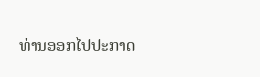ທ່ານອອກໄປປະກາດ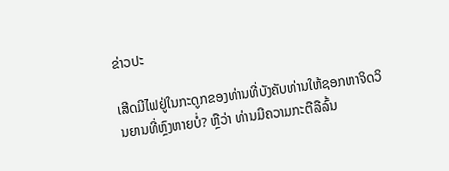ຂ່າວປະ

ເສີດມີໄຟຢູ່ໃນກະດູກຂອງທ່ານທີ່ບັງຄັບທ່ານໃຫ້ຊອກຫາຈິດວິນຍານທີ່ຫຼົງຫາຍບໍ່? ຫຼືວ່າ ທ່ານມີຄວາມກະຕືລືລົ້ນ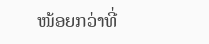ໜ້ອຍກວ່າທີ່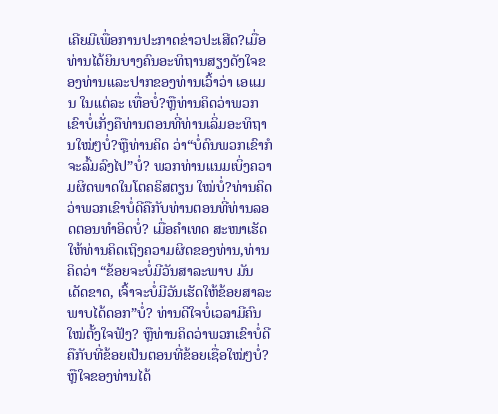ເຄີຍມີເພື່ອການປະກາດຂ່າວປະເສີດ?ເມື່ອທ່ານໄດ້ຍິນບາງຄົນອະທິຖານສຽງດັງໃຈຂອງທ່ານແລະປາກຂອງທ່ານເວົ້າວ່າ ເອແມນ ໃນແຕ່ລະ ເທື່ອບໍ່?ຫຼືທ່ານຄິດວ່າພວກເຂົາບໍ່ເກັ່ງຄືທ່ານຕອນທີ່ທ່ານເລິ່ມອະທິຖານໃໝ່ໆບໍ່?ຫຼືທ່ານຄິດ ວ່າ“ບໍ່ດົນພວກເຂົາກໍຈະລົ້ມລົງໄປ”ບໍ່? ພວກທ່ານແນມເບິ່ງຄວາມຜິດພາດໃນໂຕຄຣິສຕຽນ ໃໝ່ບໍ່?ທ່ານຄິດວ່າພວກເຂົາບໍ່ດີຄືກັບທ່ານຕອນທີ່ທ່ານລອດຕອນທໍາອິດບໍ່? ເມື່ອຄໍາເທດ ສະໜາເຮັດໃຫ້ທ່ານຄິດເຖິງຄວາມຜິດຂອງທ່ານ,ທ່ານຄິດວ່າ “ຂ້ອຍຈະບໍ່ມີວັນສາລະພາບ ມັນເດັດຂາດ, ເຈົ້າຈະບໍ່ມີວັນເຮັດໃຫ້ຂ້ອຍສາລະພາບໄດ້ດອກ”ບໍ່? ທ່ານດີໃຈບໍ່ເວລາມີຄົນ ໃໝ່ຕັ້ງໃຈຟັງ? ຫຼືທ່ານຄິດວ່າພວກເຂົາບໍ່ດີຄືກັບທີ່ຂ້ອຍເປັນຕອນທີ່ຂ້ອຍເຊື່ອໃໝ່ໆບໍ່? ຫຼືໃຈຂອງທ່ານໄດ້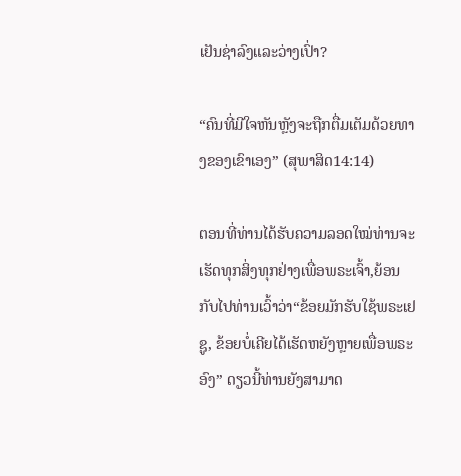ເຢັນຊ່າລົງແລະວ່າງເປົ່າ?

“ຄົນທີ່ມີໃຈຫັນຫຼັງຈະຖືກຕື່ມເຕັມດ້ວຍທາງຂອງເຂົາເອງ” (ສຸພາສິດ14:14)

ຕອນທີ່ທ່ານໄດ້ຮັບຄວາມລອດໃໝ່ທ່ານຈະເຮັດທຸກສິ່ງທຸກຢ່າງເພື່ອພຣະເຈົ້າ,ຍ້ອນກັບໄປທ່ານເວົ້າວ່າ“ຂ້ອຍມັກຮັບໃຊ້ພຣະເຢຊູ, ຂ້ອຍບໍ່ເຄີຍໄດ້ເຮັດຫຍັງຫຼາຍເພື່ອພຣະອົງ” ດຽວນີ້ທ່ານຍັງສາມາດ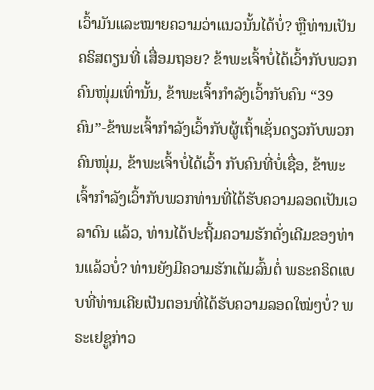ເວົ້າມັນແລະໝາຍຄວາມວ່າແນວນັ້ນໄດ້ບໍ່? ຫຼືທ່ານເປັນຄຣິສຕຽນທີ່ ເສື່ອມຖອຍ? ຂ້າພະເຈົ້າບໍ່ໄດ້ເວົ້າກັບພວກຄົນໜຸ່ມເທົ່ານັ້ນ, ຂ້າພະເຈົ້າກໍາລັງເວົ້າກັບຄົນ “39 ຄົນ”-ຂ້າພະເຈົ້າກໍາລັງເວົ້າກັບຜູ້ເຖົ້າເຊັ່ນດຽວກັບພວກຄົນໜຸ່ມ, ຂ້າພະເຈົ້າບໍ່ໄດ້ເວົ້າ ກັບຄົນທີ່ບໍ່ເຊື່ອ, ຂ້າພະເຈົ້າກໍາລັງເວົ້າກັບພວກທ່ານທີ່ໄດ້ຮັບຄວາມລອດເປັນເວລາດົນ ແລ້ວ, ທ່ານໄດ້ປະຖີ້ມຄວາມຮັກດັ່ງເດີມຂອງທ່ານແລ້ວບໍ່? ທ່ານຍັງມີຄວາມຮັກເຕັມລົ້ນຕໍ່ ພຣະຄຣິດແບບທີ່ທ່ານເຄີຍເປັນຕອນທີ່ໄດ້ຮັບຄວາມລອດໃໝ່ໆບໍ່? ພຣະເຢຊູກ່າວ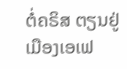ຕໍ່ຄຣິສ ຕຽນຢູ່ເມືອງເອເຟ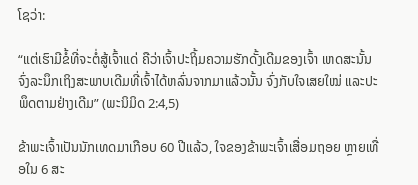ໂຊວ່າ:

“ແຕ່ເຮົາມີຂໍ້ທີ່ຈະຕໍ່ສູ້ເຈົ້າແດ່ ຄືວ່າເຈົ້າປະຖິ້ມຄວາມຮັກດັ້ງເດີມຂອງເຈົ້າ ເຫດສະນັ້ນ ຈົ່ງລະນຶກເຖິງສະພາບເດີມທີ່ເຈົ້າໄດ້ຫລົ່ນຈາກມາແລ້ວນັ້ນ ຈົ່ງກັບໃຈເສຍໃໝ່ ແລະປະພຶດຕາມຢ່າງເດີມ” (ພະນິມິດ 2:4,5)

ຂ້າພະເຈົ້າເປັນນັກເທດມາເກືອບ 60 ປີແລ້ວ, ໃຈຂອງຂ້າພະເຈົ້າເສື່ອມຖອຍ ຫຼາຍເທື່ອໃນ 6 ສະ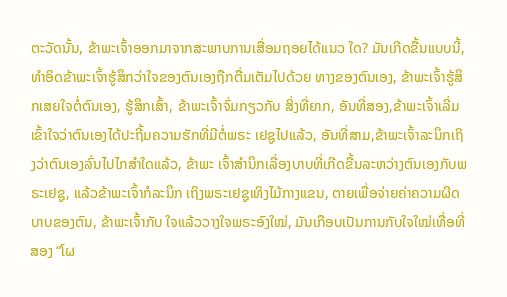ຕະວັດນັ້ນ, ຂ້າພະເຈົ້າອອກມາຈາກສະພາບການເສື່ອມຖອຍໄດ້ແນວ ໃດ? ມັນເກີດຂື້ນແບບນີ້, ທໍາອິດຂ້າພະເຈົ້າຮູ້ສຶກວ່າໃຈຂອງຕົນເອງຖືກຕື່ມເຕັມໄປດ້ວຍ ທາງຂອງຕົນເອງ, ຂ້າພະເຈົ້າຮູ້ສຶກເສຍໃຈຕໍ່ຕົນເອງ, ຮູ້ສຶກເສົ້າ, ຂ້າພະເຈົ້າຈົ່ມກຽວກັບ ສິ່ງທີ່ຍາກ, ອັນທີ່ສອງ,ຂ້າພະເຈົ້າເລີ່ມເຂົ້າໃຈວ່າຕົນເອງໄດ້ປະຖີ້ມຄວາມຮັກທີ່ມີຕໍ່ພຣະ ເຢຊູໄປແລ້ວ, ອັນທີ່ສາມ,ຂ້າພະເຈົ້າລະນຶກເຖິງວ່າຕົນເອງລົ່ນໄປໄກສໍາໃດແລ້ວ, ຂ້າພະ ເຈົ້າສໍານຶກເລື່ອງບາບທີ່ເກີດຂື້ນລະຫວ່າງຕົນເອງກັບພຣະເຢຊູ, ແລ້ວຂ້າພະເຈົ້າກໍລະນຶກ ເຖິງພຣະເຢຊູເທິງໄມ້ກາງແຂນ, ຕາຍເພື່ອຈ່າຍຄ່າຄວາມຜິດບາບຂອງຕົນ, ຂ້າພະເຈົ້າກັບ ໃຈແລ້ວວາງໃຈພຣະອົງໃໝ່, ມັນເກືອບເປັນການກັບໃຈໃໝ່ເທື່ອທີ່ສອງ “ໂຜ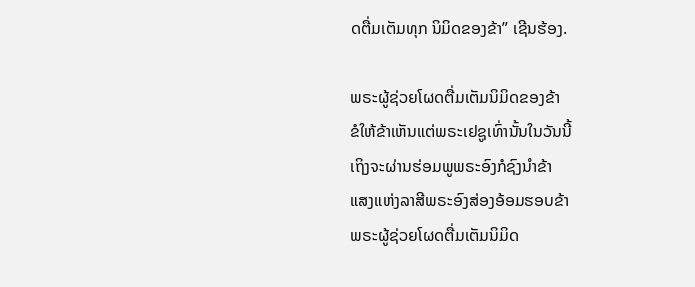ດຕື່ມເຕັມທຸກ ນິມິດຂອງຂ້າ” ເຊີນຮ້ອງ.

ພຣະຜູ້ຊ່ວຍໂຜດຕື່ມເຕັມນິມິດຂອງຂ້າ
ຂໍໃຫ້ຂ້າເຫັນແຕ່ພຣະເຢຊູເທົ່ານັ້ນໃນວັນນີ້
ເຖິງຈະຜ່ານຮ່ອມພູພຣະອົງກໍຊົງນໍາຂ້າ
ແສງແຫ່ງລາສີພຣະອົງສ່ອງອ້ອມຮອບຂ້າ
ພຣະຜູ້ຊ່ວຍໂຜດຕື່ມເຕັມນິມິດ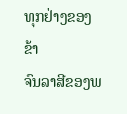ທຸກຢ່າງຂອງຂ້າ
ຈົນລາສີຂອງພ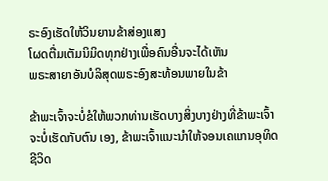ຣະອົງເຮັດໃຫ້ວິນຍານຂ້າສ່ອງແສງ
ໂຜດຕື່ມເຕັມນິມິດທຸກຢ່າງເພື່ອຄົນອື່ນຈະໄດ້ເຫັນ
ພຣະສາຍາອັນບໍລິສຸດພຣະອົງສະທ້ອນພາຍໃນຂ້າ

ຂ້າພະເຈົ້າຈະບໍ່ຂໍໃຫ້ພວກທ່ານເຮັດບາງສິ່ງບາງຢ່າງທີ່ຂ້າພະເຈົ້າຈະບໍ່ເຮັດກັບຕົນ ເອງ, ຂ້າພະເຈົ້າແນະນໍາໃຫ້ຈອນເຄແກນອຸທິດຊີວິດ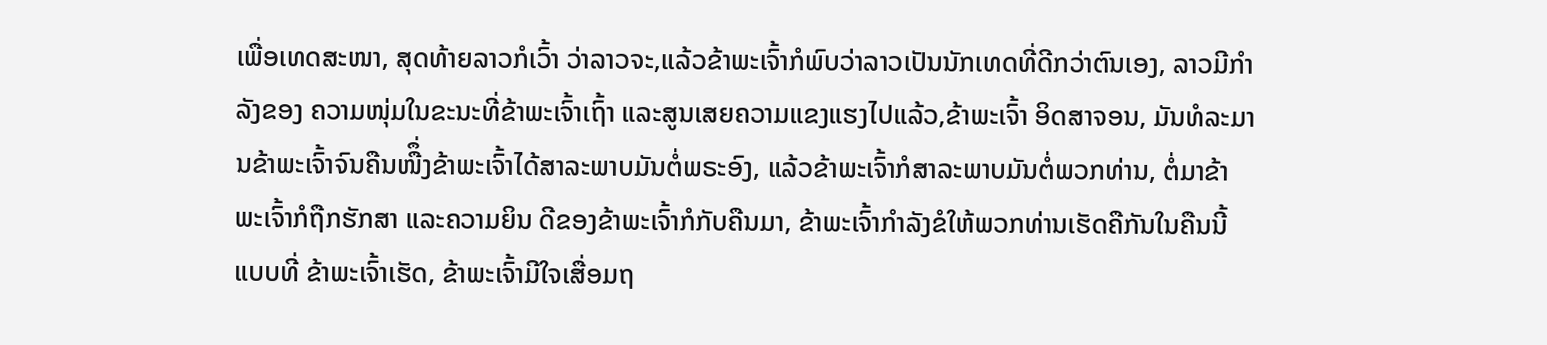ເພື່ອເທດສະໜາ, ສຸດທ້າຍລາວກໍເວົ້າ ວ່າລາວຈະ,ແລ້ວຂ້າພະເຈົ້າກໍພົບວ່າລາວເປັນນັກເທດທີ່ດີກວ່າຕົນເອງ, ລາວມີກໍາລັງຂອງ ຄວາມໜຸ່ມໃນຂະນະທີ່ຂ້າພະເຈົ້າເຖົ້າ ແລະສູນເສຍຄວາມແຂງແຮງໄປແລ້ວ,ຂ້າພະເຈົ້າ ອິດສາຈອນ, ມັນທໍລະມານຂ້າພະເຈົ້າຈົນຄືນໜືຶ່ງຂ້າພະເຈົ້າໄດ້ສາລະພາບມັນຕໍ່ພຣະອົງ, ແລ້ວຂ້າພະເຈົ້າກໍສາລະພາບມັນຕໍ່ພວກທ່ານ, ຕໍ່ມາຂ້າພະເຈົ້າກໍຖືກຮັກສາ ແລະຄວາມຍິນ ດີຂອງຂ້າພະເຈົ້າກໍກັບຄືນມາ, ຂ້າພະເຈົ້າກໍາລັງຂໍໃຫ້ພວກທ່ານເຮັດຄືກັນໃນຄືນນີ້ແບບທີ່ ຂ້າພະເຈົ້າເຮັດ, ຂ້າພະເຈົ້າມີໃຈເສື່ອມຖ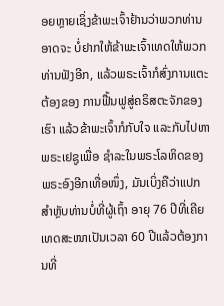ອຍຫຼາຍເຊິ່ງຂ້າພະເຈົ້າຢ້ານວ່າພວກທ່ານອາດຈະ ບໍ່ຢາກໃຫ້ຂ້າພະເຈົ້າເທດໃຫ້ພວກທ່ານຟັງອີກ, ແລ້ວພຣະເຈົ້າກໍສົ່ງການແຕະຕ້ອງຂອງ ການຟື້ນຟູສູ່ຄຣິສຕະຈັກຂອງເຮົາ ແລ້ວຂ້າພະເຈົ້າກໍກັບໃຈ ແລະກັບໄປຫາພຣະເຢຊູເພື່ອ ຊໍາລະໃນພຣະໂລຫິດຂອງພຣະອົງອີກເທື່ອໜຶ່ງ, ມັນເບິ່ງຄືວ່າແປກສໍາຫຼັບທ່ານບໍ່ທີ່ຜູ້ເຖົ້າ ອາຍຸ 76 ປີທີ່ເຄີຍເທດສະໜາເປັນເວລາ 60 ປີແລ້ວຕ້ອງການທີ່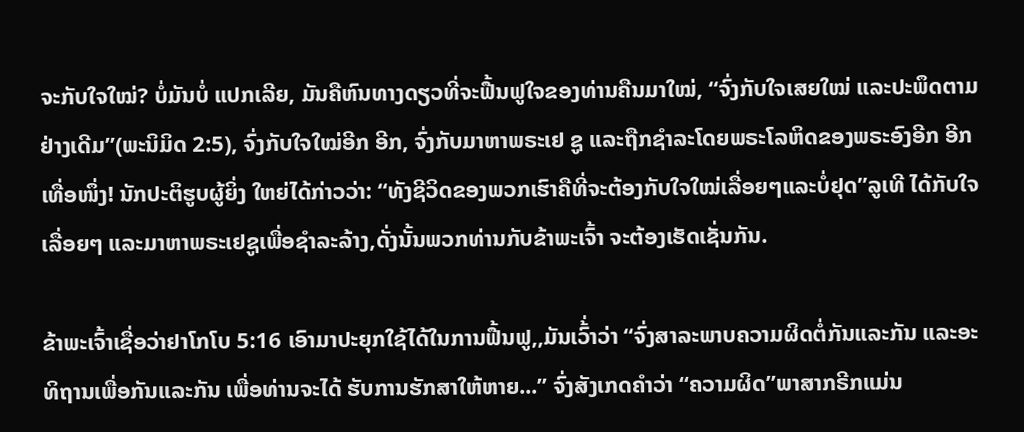ຈະກັບໃຈໃໝ່? ບໍ່ມັນບໍ່ ແປກເລີຍ, ມັນຄືຫົນທາງດຽວທີ່ຈະຟື້ນຟູໃຈຂອງທ່ານຄືນມາໃໝ່, “ຈົ່ງກັບໃຈເສຍໃໝ່ ແລະປະພຶດຕາມຢ່າງເດີມ”(ພະນິມິດ 2:5), ຈົ່ງກັບໃຈໃໝ່ອີກ ອີກ, ຈົ່ງກັບມາຫາພຣະເຢ ຊູ ແລະຖືກຊໍາລະໂດຍພຣະໂລຫິດຂອງພຣະອົງອີກ ອີກເທື່ອໜຶ່ງ! ນັກປະຕິຮູບຜູ້ຍິ່ງ ໃຫຍ່ໄດ້ກ່າວວ່າ: “ທັງຊີວິດຂອງພວກເຮົາຄືທີ່ຈະຕ້ອງກັບໃຈໃໝ່ເລື່ອຍໆແລະບໍ່ຢຸດ”ລູເທີ ໄດ້ກັບໃຈເລື່ອຍໆ ແລະມາຫາພຣະເຢຊູເພື່ອຊໍາລະລ້າງ,ດັ່ງນັ້ນພວກທ່ານກັບຂ້າພະເຈົ້າ ຈະຕ້ອງເຮັດເຊັ່ນກັນ.

ຂ້າພະເຈົ້າເຊື່ອວ່າຢາໂກໂບ 5:16 ເອົາມາປະຍຸກໃຊ້ໄດ້ໃນການຟື້ນຟູ,,ມັນເວົ້່າວ່າ “ຈົ່ງສາລະພາບຄວາມຜິດຕໍ່ກັນແລະກັນ ແລະອະທິຖານເພື່ອກັນແລະກັນ ເພື່ອທ່ານຈະໄດ້ ຮັບການຮັກສາໃຫ້ຫາຍ...” ຈົ່ງສັງເກດຄໍາວ່າ “ຄວາມຜິດ”ພາສາກຣີກແມ່ນ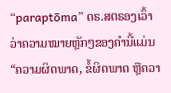“paraptōma” ດຣ.ສຕຣອງເວົ້າວ່າຄວາມໝາຍຫຼັກໆຂອງຄໍານີ້ແມ່ນ “ຄວາມຜິດພາດ, ຂໍ້ຜິດພາດ ຫຼືຄວາ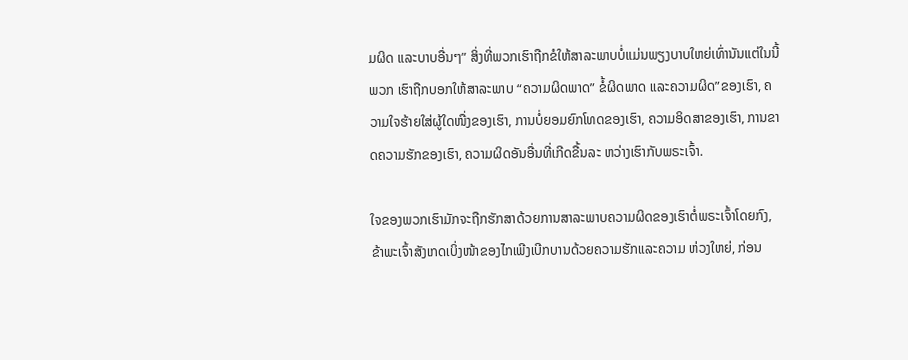ມຜິດ ແລະບາບອື່ນໆ” ສິ່ງທີ່ພວກເຮົາຖືກຂໍໃຫ້ສາລະພາບບໍ່ແມ່ນພຽງບາບໃຫຍ່ເທົ່ານັນແຕ່ໃນນີ້ພວກ ເຮົາຖືກບອກໃຫ້ສາລະພາບ “ຄວາມຜິດພາດ” ຂໍ້ຜິດພາດ ແລະຄວາມຜິດ”ຂອງເຮົາ, ຄວາມໃຈຮ້າຍໃສ່ຜູ້ໃດໜື່ງຂອງເຮົາ, ການບໍ່ຍອມຍົກໂທດຂອງເຮົາ, ຄວາມອິດສາຂອງເຮົາ, ການຂາດຄວາມຮັກຂອງເຮົາ, ຄວາມຜິດອັນອື່ນທີ່ເກີດຂື້ນລະ ຫວ່າງເຮົາກັບພຣະເຈົ້າ.

ໃຈຂອງພວກເຮົາມັກຈະຖືກຮັກສາດ້ວຍການສາລະພາບຄວາມຜິດຂອງເຮົາຕໍ່ພຣະເຈົ້າໂດຍກົງ, ຂ້າພະເຈົ້າສັງເກດເບິ່ງໜ້າຂອງໄກເພີງເບີກບານດ້ວຍຄວາມຮັກແລະຄວາມ ຫ່ວງໃຫຍ່, ກ່ອນ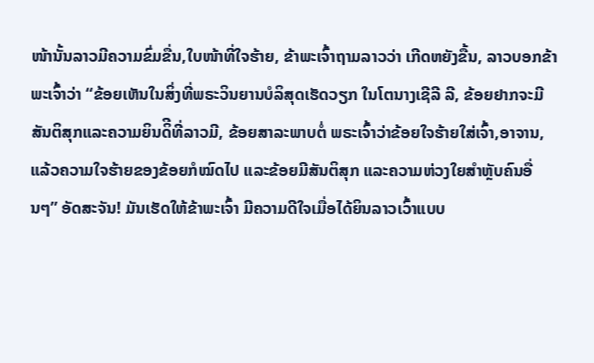ໜ້ານັ້ນລາວມີຄວາມຂົ່ມຂື່ນ,ໃບໜ້າທີ່ໃຈຮ້າຍ, ຂ້າພະເຈົ້າຖາມລາວວ່າ ເກີດຫຍັງຂື້ນ, ລາວບອກຂ້າພະເຈົ້າວ່າ “ຂ້ອຍເຫັນໃນສິ່ງທີ່ພຣະວິນຍານບໍລິສຸດເຮັດວຽກ ໃນໂຕນາງເຊີລີ ລີ, ຂ້ອຍຢາກຈະມີສັນຕິສຸກແລະຄວາມຍິນດິີທີ່ລາວມີ, ຂ້ອຍສາລະພາບຕໍ່ ພຣະເຈົ້າວ່າຂ້ອຍໃຈຮ້າຍໃສ່ເຈົ້າ,ອາຈານ, ແລ້ວຄວາມໃຈຮ້າຍຂອງຂ້ອຍກໍໝົດໄປ ແລະຂ້ອຍມີສັນຕິສຸກ ແລະຄວາມຫ່ວງໃຍສໍາຫຼັບຄົນອື່ນໆ” ອັດສະຈັນ! ມັນເຮັດໃຫ້ຂ້າພະເຈົ້າ ມີຄວາມດີໃຈເມື່ອໄດ້ຍິນລາວເວົ້າແບບ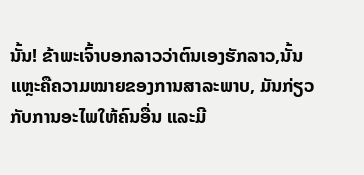ນັ້ນ! ຂ້າພະເຈົ້າບອກລາວວ່າຕົນເອງຮັກລາວ,ນັ້ນແຫຼະຄືຄວາມໝາຍຂອງການສາລະພາບ, ມັນກ່ຽວກັບການອະໄພໃຫ້ຄົນອື່ນ ແລະມີ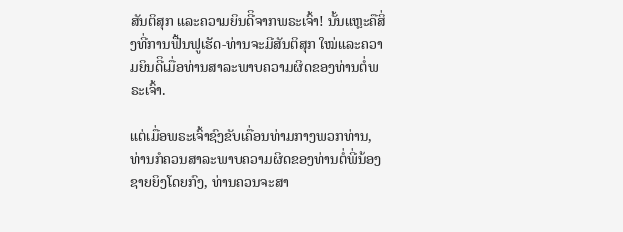ສັນຕິສຸກ ແລະຄວາມຍິນດີິຈາກພຣະເຈົ້າ! ນັ້ນແຫຼະຄືສິ່ງທີ່ການຟື້ນຟູເຮັດ-ທ່ານຈະມີສັນຕິສຸກ ໃໝ່ແລະຄວາມຍິນດີິເມື່ອທ່ານສາລະພາບຄວາມຜິດຂອງທ່ານຕໍ່ພຣະເຈົ້າ.

ແຕ່ເມື່ອພຣະເຈົ້າຊົງຂັບເຄື່ອນທ່າມກາງພວກທ່ານ, ທ່ານກໍຄວນສາລະພາບຄວາມຜິດຂອງທ່ານຕໍ່ພີ່ນ້ອງຊາຍຍິງໂດຍກົງ, ທ່ານຄວນຈະສາ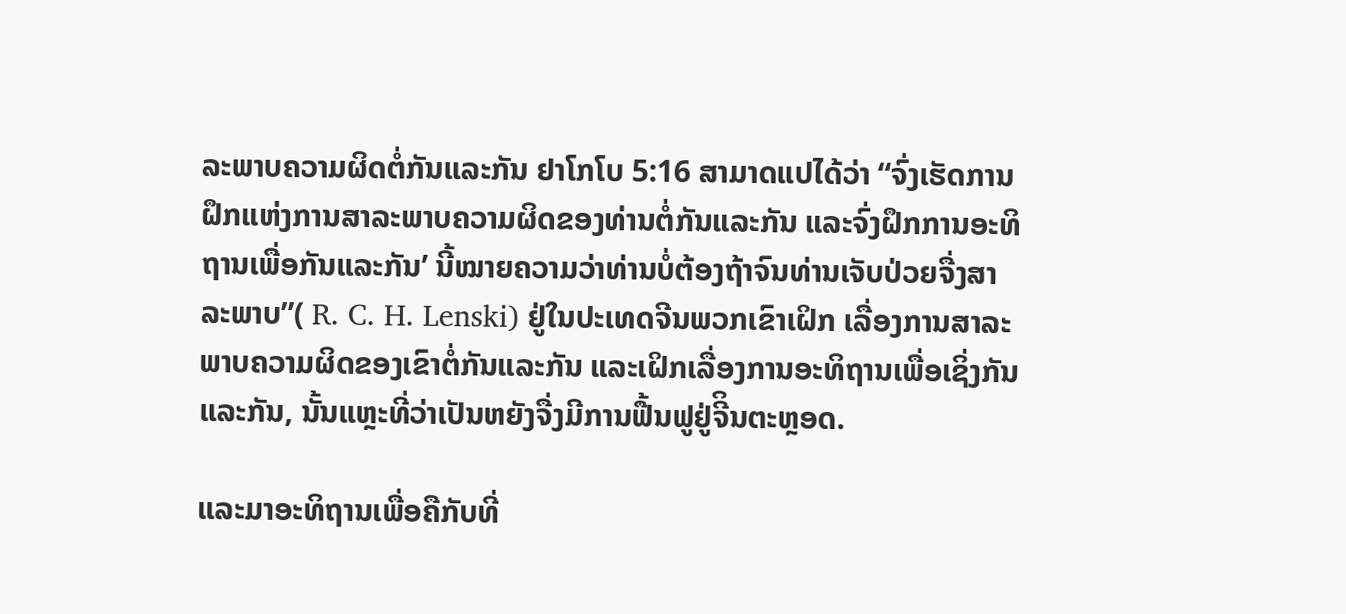ລະພາບຄວາມຜິດຕໍ່ກັນແລະກັນ ຢາໂກໂບ 5:16 ສາມາດແປໄດ້ວ່າ “ຈົ່ງເຮັດການຝຶກແຫ່ງການສາລະພາບຄວາມຜິດຂອງທ່ານຕໍ່ກັນແລະກັນ ແລະຈົ່ງຝຶກການອະທິຖານເພື່ອກັນແລະກັນ’ ນີ້ໝາຍຄວາມວ່າທ່ານບໍ່ຕ້ອງຖ້າຈົນທ່ານເຈັບປ່ວຍຈື່ງສາລະພາບ”( R. C. H. Lenski) ຢູ່ໃນປະເທດຈີນພວກເຂົາເຝິກ ເລື່ອງການສາລະພາບຄວາມຜິດຂອງເຂົາຕໍ່ກັນແລະກັນ ແລະເຝິກເລື່ອງການອະທິຖານເພື່ອເຊິ່ງກັນແລະກັນ, ນັ້ນແຫຼະທີ່ວ່າເປັນຫຍັງຈື່ງມີການຟື້ນຟູຢູ່ຈີິນຕະຫຼອດ.

ແລະມາອະທິຖານເພື່ອຄືກັບທີ່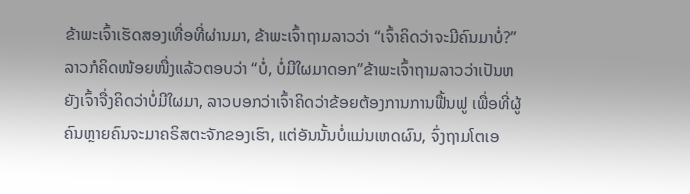ຂ້າພະເຈົ້າເຮັດສອງເທື່ອທີ່ຜ່ານມາ, ຂ້າພະເຈົ້າຖາມລາວວ່າ “ເຈົ້າຄິດວ່າຈະມີຄົນມາບໍ່?” ລາວກໍຄິດໜ້ອຍໜື່ງແລ້ວຕອບວ່າ “ບໍ່, ບໍ່ມີໃຜມາດອກ”ຂ້າພະເຈົ້າຖາມລາວວ່າເປັນຫຍັງເຈົ້າຈື່ງຄິດວ່າບໍ່ມີໃຜມາ, ລາວບອກວ່າເຈົ້າຄິດວ່າຂ້ອຍຕ້ອງການການຟື້ນຟູ ເພື່ອທີ່ຜູ້ຄົນຫຼາຍຄົນຈະມາຄຣິສຕະຈັກຂອງເຮົາ, ແຕ່ອັນນັ້ນບໍ່ແມ່ນເຫດຜົນ, ຈົ່ງຖາມໂຕເອ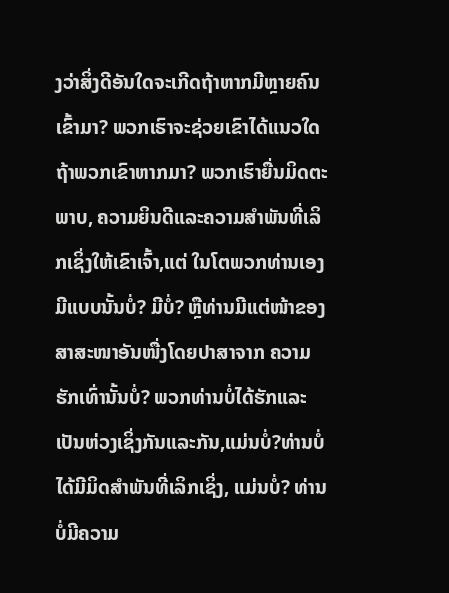ງວ່າສິ່ງດີອັນໃດຈະເກີດຖ້າຫາກມີຫຼາຍຄົນເຂົ້າມາ? ພວກເຮົາຈະຊ່ວຍເຂົາໄດ້ແນວໃດຖ້າພວກເຂົາຫາກມາ? ພວກເຮົາຍື່ນມິດຕະພາບ, ຄວາມຍິນດີແລະຄວາມສໍາພັນທີ່ເລິກເຊິ່ງໃຫ້ເຂົາເຈົ້າ,ແຕ່ ໃນໂຕພວກທ່ານເອງມີແບບນັ້ນບໍ່? ມີບໍ່? ຫຼືທ່ານມີແຕ່ໜ້າຂອງສາສະໜາອັນໜື່ງໂດຍປາສາຈາກ ຄວາມຮັກເທົ່ານັ້ນບໍ່? ພວກທ່ານບໍ່ໄດ້ຮັກແລະເປັນຫ່ວງເຊິ່ງກັນແລະກັນ,ແມ່ນບໍ່?ທ່ານບໍ່ໄດ້ມີມິດສໍາພັນທີ່ເລິກເຊິ່ງ, ແມ່ນບໍ່? ທ່ານບໍ່ມີຄວາມ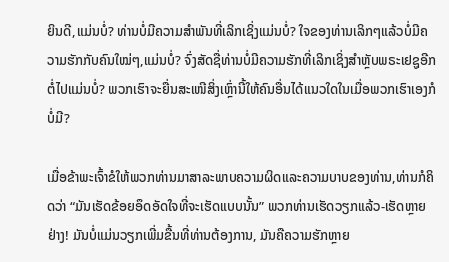ຍິນດີ,ແມ່ນບໍ່? ທ່ານບໍ່ມີຄວາມສໍາພັນທີ່ເລິກເຊິ່ງແມ່ນບໍ່? ໃຈຂອງທ່ານເລິກໆແລ້ວບໍ່ມີຄວາມຮັກກັບຄົນໃໝ່ໆ,ແມ່ນບໍ່? ຈົ່ງສັດຊື່ທ່ານບໍ່ມີຄວາມຮັກທີ່ເລິກເຊິ່ງສໍາຫຼັບພຣະເຢຊູອີກຕໍ່ໄປແມ່ນບໍ່? ພວກເຮົາຈະຍື່ນສະເໜີສິ່ງເຫຼົ່ານີ້ໃຫ້ຄົນອື່ນໄດ້ແນວໃດໃນເມື່ອພວກເຮົາເອງກໍບໍ່ມີ?

ເມື່ອຂ້າພະເຈົ້າຂໍໃຫ້ພວກທ່ານມາສາລະພາບຄວາມຜິດແລະຄວາມບາບຂອງທ່ານ,ທ່ານກໍຄິດວ່າ “ມັນເຮັດຂ້ອຍອຶດອັດໃຈທີ່ຈະເຮັດແບບນັ້ນ” ພວກທ່ານເຮັດວຽກແລ້ວ-ເຮັດຫຼາຍຢ່າງ! ມັນບໍ່ແມ່ນວຽກເພີ່ມຂື້ນທີ່ທ່ານຕ້ອງການ, ມັນຄືຄວາມຮັກຫຼາຍ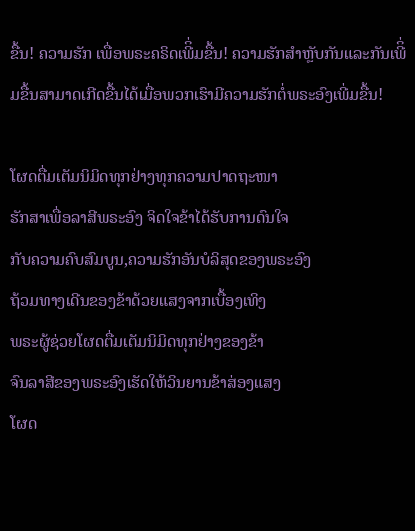ຂື້ນ! ຄວາມຮັກ ເພື່ອພຣະຄຣິດເພີິ່ມຂື້ນ! ຄວາມຮັກສໍາຫຼັບກັນແລະກັນເພີິ່ມຂື້ນສາມາດເກີດຂື້ນໄດ້ເມື່ອພວກເຮົາມີຄວາມຮັກຕໍ່ພຣະອົງເພີ່ມຂື້ນ!

ໂຜດຕື່ມເຕັມນິມິດທຸກຢ່າງທຸກຄວາມປາດຖະໜາ
ຮັກສາເພື່ອລາສີພຣະອົງ ຈິດໃຈຂ້າໄດ້ຮັບການດົນໃຈ
ກັບຄວາມຄົບສົມບູນ,ຄວາມຮັກອັນບໍລິສຸດຂອງພຣະອົງ
ຖ້ວມທາງເດີນຂອງຂ້າດ້ວຍແສງຈາກເບື້ອງເທິງ
ພຣະຜູ້ຊ່ວຍໂຜດຕື່ມເຕັມນິມິດທຸກຢ່າງຂອງຂ້າ
ຈົນລາສີຂອງພຣະອົງເຮັດໃຫ້ວິນຍານຂ້າສ່ອງແສງ
ໂຜດ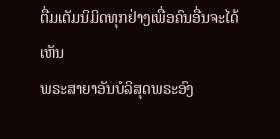ຕື່ມເຕັມນິມິດທຸກຢ່າງເພື່ອຄົນອື່ນຈະໄດ້ເຫັນ
ພຣະສາຍາອັນບໍລິສຸດພຣະອົງ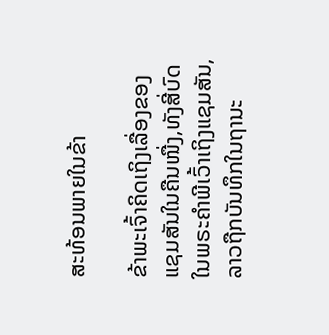ສະທ້ອນພາຍໃນຂ້າ

ຂ້າພະເຈົ້າຄິດເຖິງເລື່ອງຂອງແຊມສັນໃນຄືນໜື່ງ,ທັງສີ່ບົດໃນພຣະຄໍາພີເວົ້າເຖິງແຊມສັນ, ລາວຖືກບັນທຶກໃນຖານະ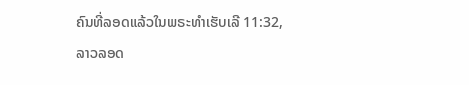ຄົນທີ່ລອດແລ້ວໃນພຣະທໍາເຮັບເລີ 11:32,ລາວລອດ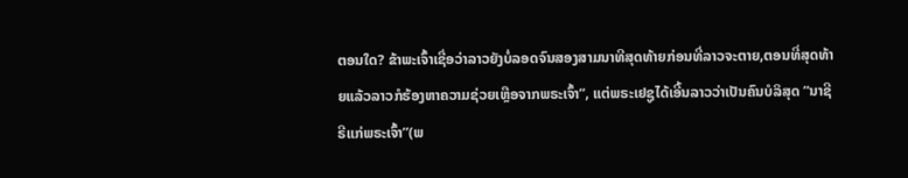ຕອນໃດ? ຂ້າພະເຈົ້າເຊື່ອວ່າລາວຍັງບໍ່ລອດຈົນສອງສາມນາທີສຸດທ້າຍກ່ອນທີ່ລາວຈະຕາຍ,ຕອນທີ່ສຸດທ້າຍແລ້ວລາວກໍຮ້ອງຫາຄວາມຊ່ວຍເຫຼືອຈາກພຣະເຈົ້າ”, ແຕ່ພຣະເຢຊູໄດ້ເອີ້ນລາວວ່າເປັນຄົນບໍລິສຸດ “ນາຊີຣີແກ່ພຣະເຈົ້າ”(ພ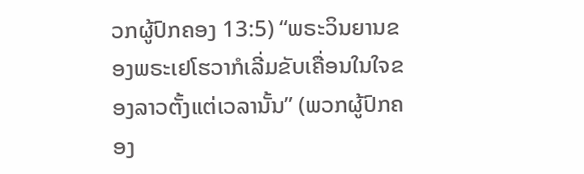ວກຜູ້ປົກຄອງ 13:5) “ພຣະວິນຍານຂອງພຣະເຢໂຮວາກໍເລີ່ມຂັບເຄື່ອນໃນໃຈຂອງລາວຕັ້ງແຕ່ເວລານັ້ນ” (ພວກຜູ້ປົກຄອງ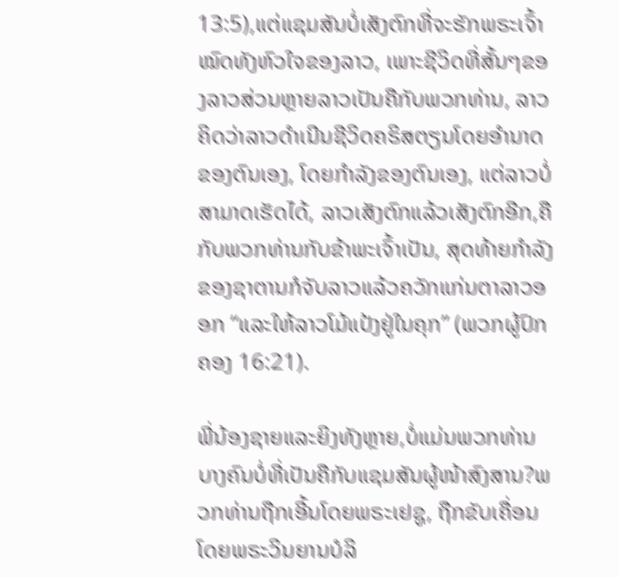13:5),ແຕ່ແຊມສັນບໍ່ເສັງຕົກທີ່ຈະຮັກພຣະເຈົ້າໝົດທັງຫົວໃຈຂອງລາວ, ເພາະຊີວິດທີ່ສັ້ນໆຂອງລາວສ່ວນຫຼາຍລາວເປັນຄືກັບພວກທ່ານ, ລາວຄິດວ່າລາວດໍາເນີນຊີວິດຄຣິສຕຽນໂດຍອໍານາດຂອງຕົນເອງ, ໂດຍກໍາລັງຂອງຕົນເອງ, ແຕ່ລາວບໍ່ສາມາດເຮັດໄດ້, ລາວເສັງຕົກແລ້ວເສັງຕົກອີກ,ຄືກັບພວກທ່ານກັບຂ້າພະເຈົ້າເປັນ, ສຸດທ້າຍກໍາລັງຂອງຊາຕານກໍຈັບລາວແລ້ວຄວັກແກ່ນຕາລາວອອກ “ແລະໃຫ້ລາວໂມ້ແປ້ງຢູ່ໃນຄຸກ” (ພວກຜູ້ປົກຄອງ 16:21).

ພີ່ນ້ອງຊາຍແລະຍິງທັງຫຼາຍ,ບໍ່ແມ່ນພວກທ່ານບາງຄົນບໍ່ທີ່ເປັນຄືກັບແຊມສັນຜູ້ໜ້າສົງສານ?ພວກທ່ານຖືກເອີ້ນໂດຍພຣະເຢຊູ, ຖືກຂັບເຄື່ອນໂດຍພຣະວິນຍານບໍລິ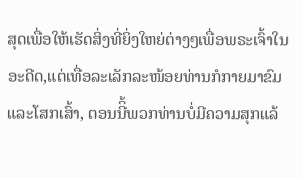ສຸດເພື່ອໃຫ້ເຮັດສິ່ງທີ່ຍິ່ງໃຫຍ່ຕ່າງໆເພື່ອພຣະເຈົ້າໃນອະດີດ,ແຕ່ເທື່ອລະເລັກລະໜ້ອຍທ່ານກໍກາຍມາຂົມ ແລະໂສກເສົ້າ, ຕອນນີິ້ພວກທ່ານບໍ່ມີຄວາມສຸກແລ້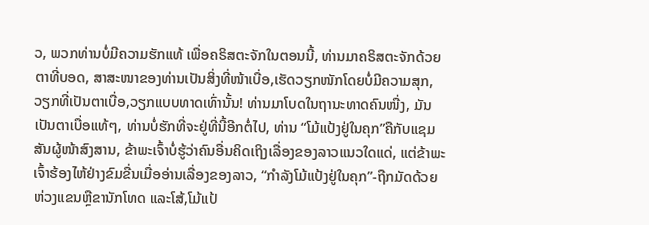ວ, ພວກທ່ານບໍ່ມີຄວາມຮັກແທ້ ເພື່ອຄຣິສຕະຈັກໃນຕອນນີ້, ທ່ານມາຄຣິສຕະຈັກດ້ວຍຕາທີ່ບອດ, ສາສະໜາຂອງທ່ານເປັນສິ່ງທີ່ໜ້າເບື່ອ,ເຮັດວຽກໜັກໂດຍບໍ່ມີຄວາມສຸກ, ວຽກທີ່ເປັນຕາເບື່ອ,ວຽກແບບທາດເທົ່ານັ້ນ! ທ່ານມາໂບດໃນຖານະທາດຄົນໜື່ງ, ມັນເປັນຕາເບື່ອແທ້ໆ, ທ່ານບໍ່ຮັກທີ່ຈະຢູ່ທີ່ນີ້ອີກຕໍ່ໄປ, ທ່ານ “ໂມ້ແປ້ງຢູ່ໃນຄຸກ”ຄືກັບແຊມສັນຜູ້ໜ້າສົງສານ, ຂ້າພະເຈົ້າບໍ່ຮູ້ວ່າຄົນອື່ນຄິດເຖິງເລື່ອງຂອງລາວແນວໃດແດ່, ແຕ່ຂ້າພະເຈົ້າຮ້ອງໄຫ້ຢ່າງຂົມຂື່ນເມື່ອອ່ານເລື່ອງຂອງລາວ, “ກໍາລັງໂມ້ແປ້ງຢູ່ໃນຄຸກ”-ຖືກມັດດ້ວຍຫ່ວງແຂນຫຼືຂານັກໂທດ ແລະໂສ້,ໂມ້ແປ້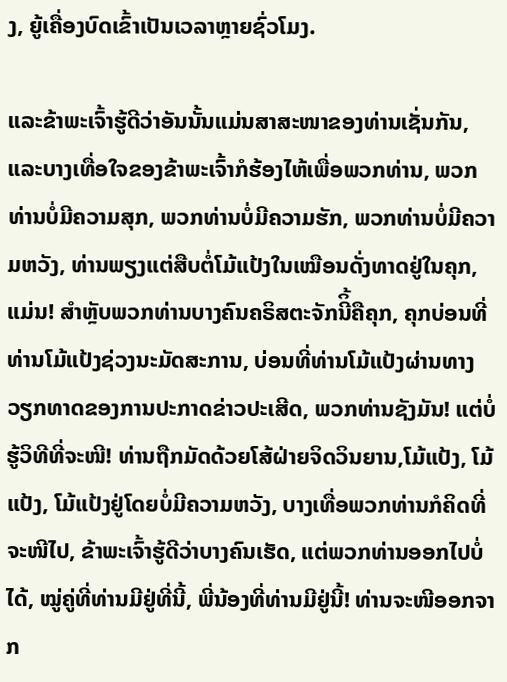ງ, ຍູ້ເຄື່ອງບົດເຂົ້າເປັນເວລາຫຼາຍຊົ່ວໂມງ.

ແລະຂ້າພະເຈົ້າຮູ້ດີວ່າອັນນັ້ນແມ່ນສາສະໜາຂອງທ່ານເຊັ່ນກັນ, ແລະບາງເທື່ອໃຈຂອງຂ້າພະເຈົ້າກໍຮ້ອງໄຫ້ເພື່ອພວກທ່ານ, ພວກທ່ານບໍ່ມີຄວາມສຸກ, ພວກທ່ານບໍ່ມີຄວາມຮັກ, ພວກທ່ານບໍ່ມີຄວາມຫວັງ, ທ່ານພຽງແຕ່ສືບຕໍ່ໂມ້ແປ້ງໃນເໝືອນດັ່ງທາດຢູ່ໃນຄຸກ,ແມ່ນ! ສໍາຫຼັບພວກທ່ານບາງຄົນຄຣິສຕະຈັກນີິ້ຄືຄຸກ, ຄຸກບ່ອນທີ່ທ່ານໂມ້ແປ້ງຊ່ວງນະມັດສະການ, ບ່ອນທີ່ທ່ານໂມ້ແປ້ງຜ່ານທາງວຽກທາດຂອງການປະກາດຂ່າວປະເສີດ, ພວກທ່ານຊັງມັນ! ແຕ່ບໍ່ຮູ້ວິທີທີ່ຈະໜີ! ທ່ານຖືກມັດດ້ວຍໂສ້ຝ່າຍຈິດວິນຍານ,ໂມ້ແປ້ງ, ໂມ້ແປ້ງ, ໂມ້ແປ້ງຢູ່ໂດຍບໍ່ມີຄວາມຫວັງ, ບາງເທື່ອພວກທ່ານກໍຄິດທີ່ຈະໜີໄປ, ຂ້າພະເຈົ້າຮູ້ດີວ່າບາງຄົນເຮັດ, ແຕ່ພວກທ່ານອອກໄປບໍ່ໄດ້, ໝູ່ຄູ່ທີ່ທ່ານມີຢູ່ທີ່ນີ້, ພີ່ນ້ອງທີ່ທ່ານມີຢູ່ນີ້! ທ່ານຈະໜີອອກຈາກ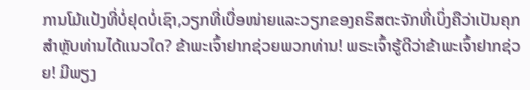ການໂມ້ແປ້ງທີ່ບໍ່ຢຸດບໍ່ເຊົາ,ວຽກທີ່ເບື່ອໜ່າຍແລະວຽກຂອງຄຣິສຕະຈັກທີ່ເບິ່ງຄືວ່າເປັນຄຸກສໍາຫຼັບທ່ານໄດ້ແນວໃດ? ຂ້າພະເຈົ້າຢາກຊ່ວຍພວກທ່ານ! ພຣະເຈົ້າຮູ້ດີວ່າຂ້າພະເຈົ້າຢາກຊ່ວຍ! ມີພຽງ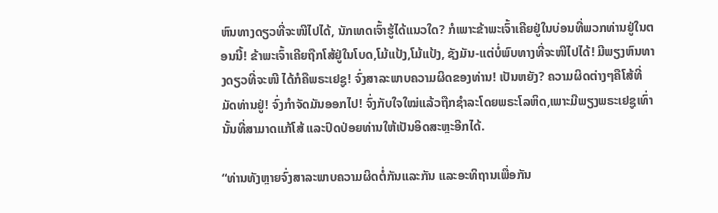ຫົນທາງດຽວທີ່ຈະໜີໄປໄດ້, ນັກເທດເຈົ້າຮູ້ໄດ້ແນວໃດ? ກໍເພາະຂ້າພະເຈົ້າເຄີຍຢູ່ໃນບ່ອນທີ່ພວກທ່ານຢູ່ໃນຕອນນີ້! ຂ້າພະເຈົ້າເຄີຍຖືກໂສ້ຢູ່ໃນໂບດ,ໂມ້ແປ້ງ,ໂມ້ແປ້ງ, ຊັງມັນ-ແຕ່ບໍ່ພົບທາງທີ່ຈະໜີໄປໄດ້! ມີພຽງຫົນທາງດຽວທີ່ຈະໜີ ໄດ້ກໍຄືພຣະເຢຊູ! ຈົ່ງສາລະພາບຄວາມຜິດຂອງທ່ານ! ເປັນຫຍັງ? ຄວາມຜິດຕ່າງໆຄືໂສ້ທີ່ມັດທ່ານຢູ່! ຈົ່ງກໍາຈັດມັນອອກໄປ! ຈົ່ງກັບໃຈໃໝ່ແລ້ວຖືກຊໍາລະໂດຍພຣະໂລຫິດ,ເພາະມີພຽງພຣະເຢຊູເທົ່ານັ້ນທີ່ສາມາດແກ້ໂສ້ ແລະປົດປ່ອຍທ່ານໃຫ້ເປັນອິດສະຫຼະອີກໄດ້.

“ທ່ານທັງຫຼາຍຈົ່ງສາລະພາບຄວາມຜິດຕໍ່ກັນແລະກັນ ແລະອະທິຖານເພື່ອກັນ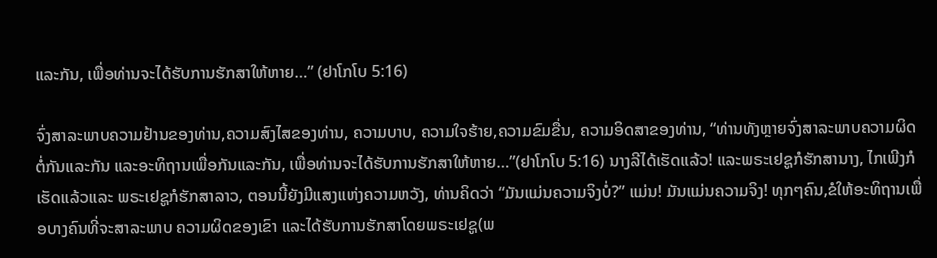ແລະກັນ, ເພື່ອທ່ານຈະໄດ້ຮັບການຮັກສາໃຫ້ຫາຍ…” (ຢາໂກໂບ 5:16)

ຈົ່ງສາລະພາບຄວາມຢ້ານຂອງທ່ານ,ຄວາມສົງໄສຂອງທ່ານ, ຄວາມບາບ, ຄວາມໃຈຮ້າຍ,ຄວາມຂົມຂື່ນ, ຄວາມອິດສາຂອງທ່ານ, “ທ່ານທັງຫຼາຍຈົ່ງສາລະພາບຄວາມຜິດຕໍ່ກັນແລະກັນ ແລະອະທິຖານເພື່ອກັນແລະກັນ, ເພື່ອທ່ານຈະໄດ້ຮັບການຮັກສາໃຫ້ຫາຍ…”(ຢາໂກໂບ 5:16) ນາງລີໄດ້ເຮັດແລ້ວ! ແລະພຣະເຢຊູກໍຮັກສານາງ, ໄກເພີງກໍເຮັດແລ້ວແລະ ພຣະເຢຊູກໍຮັກສາລາວ, ຕອນນີ້ຍັງມີແສງແຫ່ງຄວາມຫວັງ, ທ່ານຄິດວ່າ “ມັນແມ່ນຄວາມຈິງບໍ່?” ແມ່ນ! ມັນແມ່ນຄວາມຈິງ! ທຸກໆຄົນ,ຂໍໃຫ້ອະທິຖານເພື່ອບາງຄົນທີ່ຈະສາລະພາບ ຄວາມຜິດຂອງເຂົາ ແລະໄດ້ຮັບການຮັກສາໂດຍພຣະເຢຊູ(ພ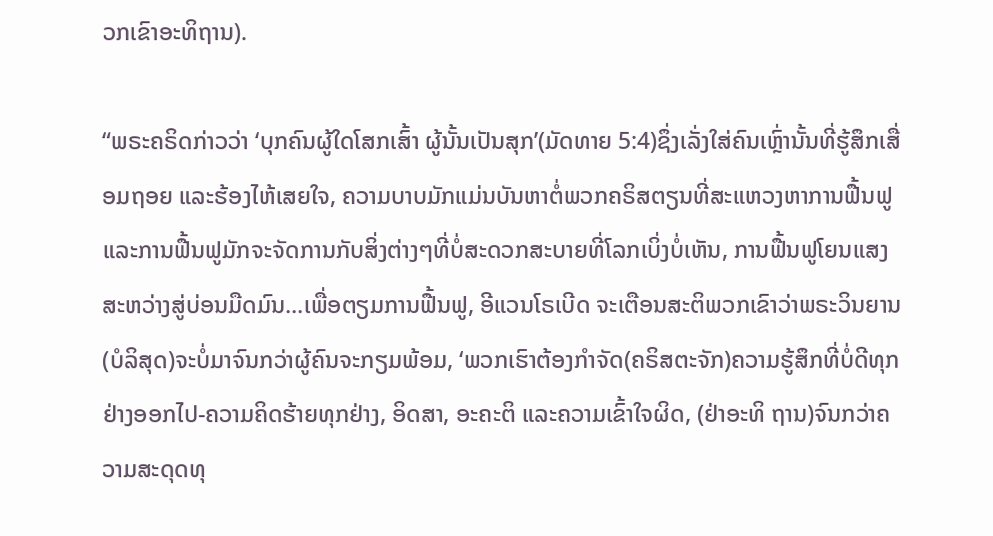ວກເຂົາອະທິຖານ).

“ພຣະຄຣິດກ່າວວ່າ ‘ບຸກຄົນຜູ້ໃດໂສກເສົ້າ ຜູ້ນັ້ນເປັນສຸກ’(ມັດທາຍ 5:4)ຊຶ່ງເລັ່ງໃສ່ຄົນເຫຼົ່ານັ້ນທີ່ຮູ້ສຶກເສື່ອມຖອຍ ແລະຮ້ອງໄຫ້ເສຍໃຈ, ຄວາມບາບມັກແມ່ນບັນຫາຕໍ່ພວກຄຣິສຕຽນທີ່ສະແຫວງຫາການຟື້ນຟູ ແລະການຟື້ນຟູມັກຈະຈັດການກັບສິ່ງຕ່າງໆທີ່ບໍ່ສະດວກສະບາຍທີ່ໂລກເບິ່ງບໍ່ເຫັນ, ການຟື້ນຟູໂຍນແສງສະຫວ່າງສູ່ບ່ອນມືດມົນ...ເພື່ອຕຽມການຟື້ນຟູ, ອີແວນໂຣເບີດ ຈະເຕືອນສະຕິພວກເຂົາວ່າພຣະວິນຍານ(ບໍລິສຸດ)ຈະບໍ່ມາຈົນກວ່າຜູ້ຄົນຈະກຽມພ້ອມ, ‘ພວກເຮົາຕ້ອງກໍາຈັດ(ຄຣິສຕະຈັກ)ຄວາມຮູ້ສຶກທີ່ບໍ່ດີທຸກຢ່າງອອກໄປ-ຄວາມຄິດຮ້າຍທຸກຢ່າງ, ອິດສາ, ອະຄະຕິ ແລະຄວາມເຂົ້າໃຈຜິດ, (ຢ່າອະທິ ຖານ)ຈົນກວ່າຄວາມສະດຸດທຸ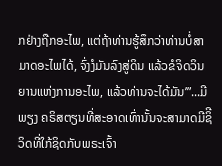ກຢ່າງຖືກອະໄພ, ແຕ່ຖ້າທ່ານຮູ້ສຶກວ່າທ່ານບໍ່ສາມາດອະໄພໄດ້, ຈົ່ງງໍມັນລົງສູ່ດິນ ແລ້ວຂໍຈິດວິນຍານແຫ່ງການອະໄພ, ແລ້ວທ່ານຈະໄດ້ມັນ’”...ມີພຽງ ຄຣິສຕຽນທີ່ສະອາດເທົ່ານັ້ນຈະສາມາດມີຊິີວິດທີ່ໃກ້ຊິດກັບພຣະເຈົ້າ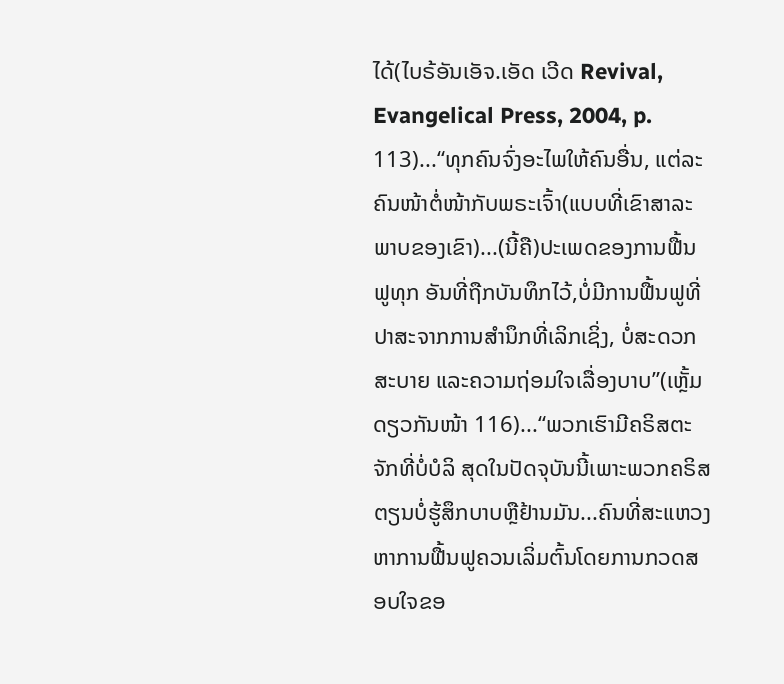ໄດ້(ໄບຣ້ອັນເອັຈ.ເອັດ ເວີດ Revival, Evangelical Press, 2004, p. 113)...“ທຸກຄົນຈົ່ງອະໄພໃຫ້ຄົນອື່ນ, ແຕ່ລະຄົນໜ້າຕໍ່ໜ້າກັບພຣະເຈົ້າ(ແບບທີ່ເຂົາສາລະພາບຂອງເຂົາ)...(ນີ້ຄື)ປະເພດຂອງການຟື້ນຟູທຸກ ອັນທີ່ຖືກບັນທຶກໄວ້,ບໍ່ມີການຟື້ນຟູທີ່ປາສະຈາກການສໍານຶກທີ່ເລິກເຊິ່ງ, ບໍ່ສະດວກສະບາຍ ແລະຄວາມຖ່ອມໃຈເລື່ອງບາບ”(ເຫຼັ້ມດຽວກັນໜ້າ 116)...“ພວກເຮົາມີຄຣິສຕະຈັກທີ່ບໍ່ບໍລິ ສຸດໃນປັດຈຸບັນນີ້ເພາະພວກຄຣິສຕຽນບໍ່ຮູ້ສຶກບາບຫຼືຢ້ານມັນ...ຄົນທີ່ສະແຫວງຫາການຟື້ນຟູຄວນເລິ່ມຕົ້ນໂດຍການກວດສອບໃຈຂອ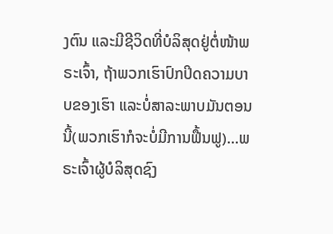ງຕົນ ແລະມີຊີວິດທີ່ບໍລິສຸດຢູ່ຕໍ່ໜ້າພຣະເຈົ້າ, ຖ້າພວກເຮົາປົກປິດຄວາມບາບຂອງເຮົາ ແລະບໍ່ສາລະພາບມັນຕອນນີ້(ພວກເຮົາກໍຈະບໍ່ມີການຟື້ນຟູ)...ພຣະເຈົ້າຜູ້ບໍລິສຸດຊົງ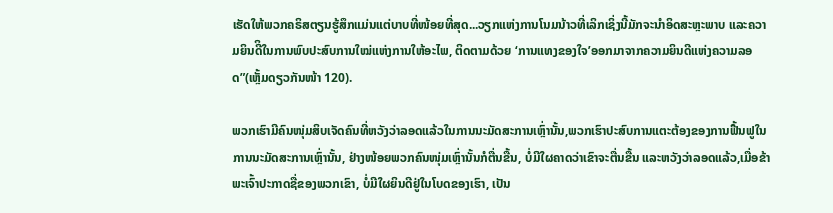ເຮັດໃຫ້ພວກຄຣິສຕຽນຮູ້ສຶກແມ່ນແຕ່ບາບທີ່ໜ້ອຍທີ່ສຸດ...ວຽກແຫ່ງການໂນມນ້າວທີ່ເລິກເຊິ່ງນີ້ມັກຈະນໍາອິດສະຫຼະພາບ ແລະຄວາມຍິນດີິໃນການພົບປະສົບການໃໝ່ແຫ່ງການໃຫ້ອະໄພ, ຕິດຕາມດ້ວຍ ‘ການແທງຂອງໃຈ’ອອກມາຈາກຄວາມຍິນດີແຫ່ງຄວາມລອດ”(ເຫຼັ້ມດຽວກັນໜ້າ 120).

ພວກເຮົາມີຄົນໜຸ່ມສິບເຈັດຄົນທີ່ຫວັງວ່າລອດແລ້ວໃນການນະມັດສະການເຫຼົ່ານັ້ນ,ພວກເຮົາປະສົບການແຕະຕ້ອງຂອງການຟື້ນຟູໃນການນະມັດສະການເຫຼົ່ານັ້ນ, ຢ່າງໜ້ອຍພວກຄົນໜຸ່ມເຫຼົ່ານັ້ນກໍຕື່ນຂື້ນ, ບໍ່ມີໃຜຄາດວ່າເຂົາຈະຕື່ນຂື້ນ ແລະຫວັງວ່າລອດແລ້ວ,ເມື່ອຂ້າພະເຈົ້າປະກາດຊື່ຂອງພວກເຂົາ, ບໍ່ມີໃຜຍິນດີຢູ່ໃນໂບດຂອງເຮົາ, ເປັນ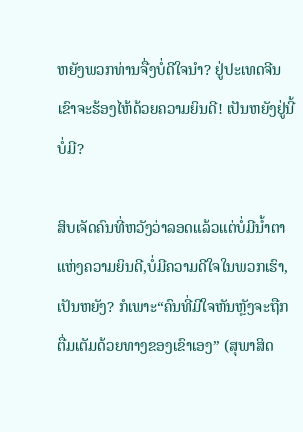ຫຍັງພວກທ່ານຈື່ງບໍ່ດີໃຈນໍາ? ຢູ່ປະເທດຈີນເຂົາຈະຮ້ອງໄຫ້ດ້ວຍຄວາມຍິນດີ! ເປັນຫຍັງຢູ່ນີ້ບໍ່ມີ?

ສິບເຈັດຄົນທີ່ຫວັງວ່າລອດແລ້ວແຕ່ບໍ່ມີນໍ້າຕາແຫ່ງຄວາມຍິນດີ,ບໍ່ມີຄວາມດີໃຈໃນພວກເຮົາ, ເປັນຫຍັງ? ກໍເພາະ“ຄົນທີ່ມີໃຈຫັນຫຼັງຈະຖືກຕື່ມເຕັມດ້ວຍທາງຂອງເຂົາເອງ” (ສຸພາສິດ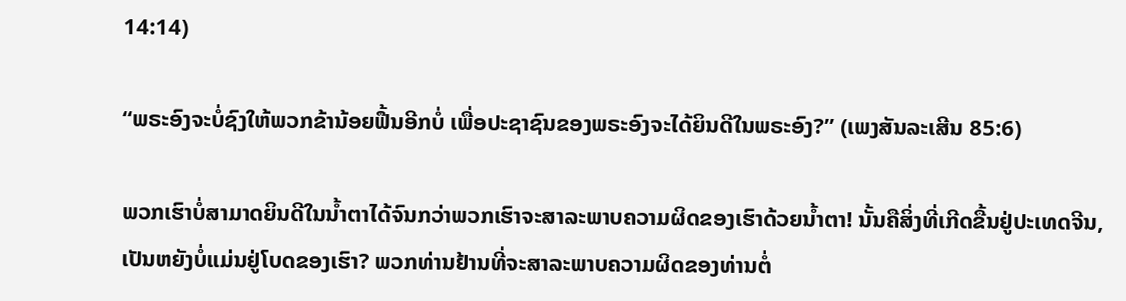14:14)

“ພຣະອົງຈະບໍ່ຊົງໃຫ້ພວກຂ້ານ້ອຍຟື້ນອີກບໍ່ ເພື່ອປະຊາຊົນຂອງພຣະອົງຈະໄດ້ຍິນດີໃນພຣະອົງ?” (ເພງສັນລະເສີນ 85:6)

ພວກເຮົາບໍ່ສາມາດຍິນດີໃນນໍ້າຕາໄດ້ຈົນກວ່າພວກເຮົາຈະສາລະພາບຄວາມຜິດຂອງເຮົາດ້ວຍນໍ້າຕາ! ນັ້ນຄືສິ່ງທີ່ເກີດຂື້ນຢູ່ປະເທດຈີນ, ເປັນຫຍັງບໍ່ແມ່ນຢູ່ໂບດຂອງເຮົາ? ພວກທ່ານຢ້ານທີ່ຈະສາລະພາບຄວາມຜິດຂອງທ່ານຕໍ່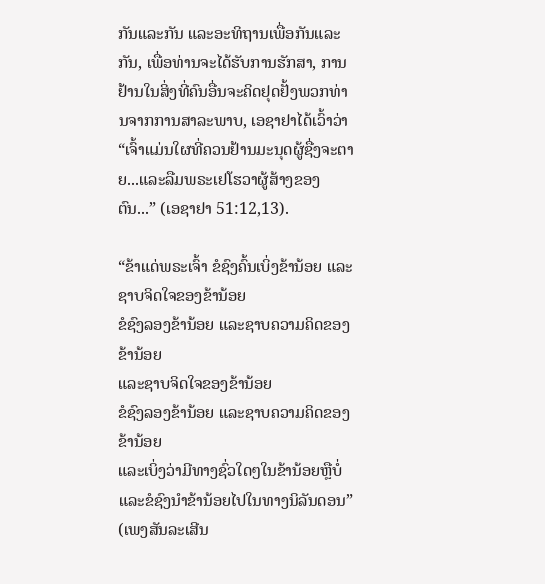ກັນແລະກັນ ແລະອະທິຖານເພື່ອກັນແລະກັນ, ເພື່ອທ່ານຈະໄດ້ຮັບການຮັກສາ, ການຢ້ານໃນສິ່ງທີ່ຄົນອື່ນຈະຄິດຢຸດຢັ້ງພວກທ່ານຈາກການສາລະພາບ, ເອຊາຢາໄດ້ເວົ້າວ່າ “ເຈົ້າແມ່ນໃຜທີ່ຄວນຢ້ານມະນຸດຜູ້ຊື່ງຈະຕາຍ...ແລະລືມພຣະເຢໂຮວາຜູ້ສ້າງຂອງຕົນ...” (ເອຊາຢາ 51:12,13).

“ຂ້າແດ່ພຣະເຈົ້າ ຂໍຊົງຄົ້ນເບິ່ງຂ້ານ້ອຍ ແລະຊາບຈິດໃຈຂອງຂ້ານ້ອຍ
ຂໍຊົງລອງຂ້ານ້ອຍ ແລະຊາບຄວາມຄິດຂອງຂ້ານ້ອຍ
ແລະຊາບຈິດໃຈຂອງຂ້ານ້ອຍ
ຂໍຊົງລອງຂ້ານ້ອຍ ແລະຊາບຄວາມຄິດຂອງຂ້ານ້ອຍ
ແລະເບິ່ງວ່າມີທາງຊົ່ວໃດໆໃນຂ້ານ້ອຍຫຼືບໍ່
ແລະຂໍຊົງນຳຂ້ານ້ອຍໄປໃນທາງນິລັນດອນ”
(ເພງສັນລະເສີນ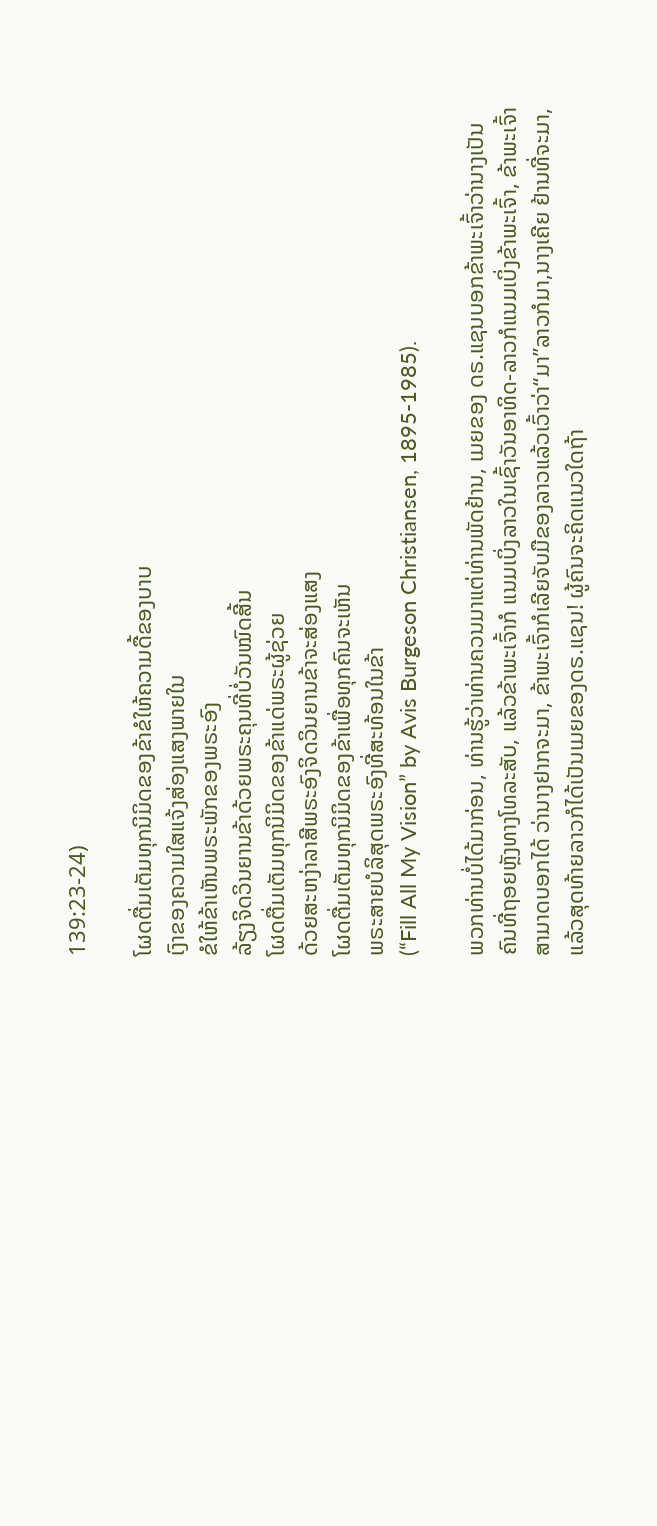139:23-24)

ໂຜດຕື່ມເຕັມທຸກນິມິດຂອງຂ້າຂໍໃຫ້ຄວາມດື້ຂອງບາບ
ເງົາຂອງຄວາມໃສແຈ້ງສ່ອງແສງພາຍໃນ
ຂໍໃຫ້ຂ້າເຫັນພຣະພັກຂອງພຣະອົງ
ລ້ຽງຈິດວິນຍານຂ້າດ້ວຍພຣະຄຸນທີ່ບໍ່ວັນໝົດສີ້ນ
ໂຜດຕື່ມເຕັມທຸກນິມິດຂອງຂ້າແດ່ພຣະຜູ້ຊ່ວຍ
ດ້ວຍສະຫງ່າລາສີພຣະອົງຈິດວິນຍານຂ້າຈະສ່ອງແສງ
ໂຜດຕື່ມເຕັມທຸກນິມິດຂອງຂ້າເພື່ອທຸກຄົນຈະເຫັນ
ພຣະສາຍບໍລິສຸດພຣະອົງທີ່ສະທ້ອນໃນຂ້າ
(“Fill All My Vision” by Avis Burgeson Christiansen, 1895-1985).

ພວກທ່ານບໍ່ໄດ້ມາກ່ອນ, ທ່ານຮູ້ວ່າທ່ານຄວນມາແຕ່ທ່ານພັດຢ້ານ, ເມຍຂອງ ດຣ.ແຊນບອກຂ້າພະເຈົ້າວ່ານາງເປັນຄົນທີ່ຖອຍຫຼັງທາງໂທລະສັບ, ແລ້ວຂ້າພະເຈົ້າກໍ ແນມເບິ່ງລາວໃນເຊົ້າວັນອາທິດ-ລາວກໍແນມເບິ່ງຂ້າພະເຈົ້າ, ຂ້າພະເຈົ້າສາມາດບອກໄດ້ ວ່ານາງຢາກຈະມາ, ຂ້າພະເຈົ້າກໍເລີຍຈັບມືຂອງລາວແລ້ວເວົ້າວ່າ“ມາ”ລາວກໍມາ,ນາງເຄີຍ ຢ້ານທີ່ຈະມາ, ແລ້ວສຸດທ້າຍລາວກໍໄດ້ເປັນເມຍຂອງດຣ.ແຊນ! ຜູ້ຄົນຈະຄິດແນວໃດຖ້າ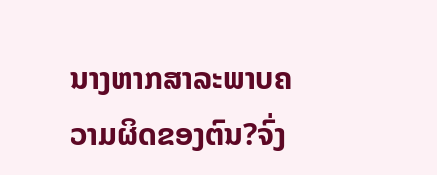ນາງຫາກສາລະພາບຄວາມຜິດຂອງຕົນ?ຈົ່ງ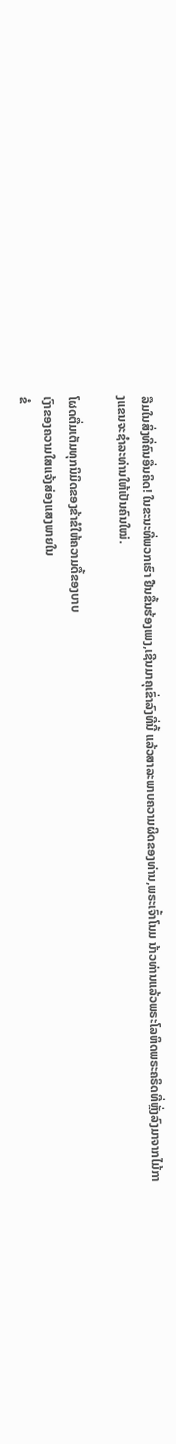ລືມໃນສິ່ງທີ່ຄົນອື່ນຄິດ! ໃນຂະນະທີ່ພວກເຮົາ ຢືນຂື້ນຮ້ອງເພງ,ເຊີນມາຄຸເຂົ່າລົງທີ່ນີ້ ແລ້ວສາລະພາບຄວາມຜິດຂອງທ່ານ,ພຣະເຈົ້າໂນມ ນ້າວທ່ານແລ້ວພຣະໂລຫິດພຣະຄຣິດທີ່ຫຼັ່ງລົງມາຈາກໄມ້ກາງແຂນຈະຊໍາລະທ່ານໃຫ້ເປັນຄົນໃໝ່.

ໂຜດຕື່ມເຕັມທຸກນິມິດຂອງຂ້າຂໍໃຫ້ຄວາມດື້ຂອງບາບ
ເງົາຂອງຄວາມໃສແຈ້ງສ່ອງແສງພາຍໃນ
ຂໍ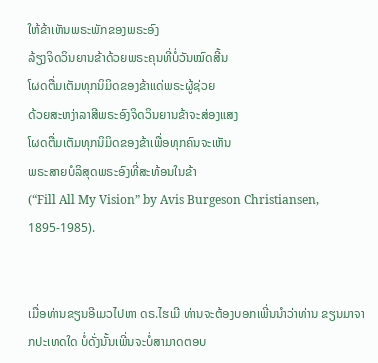ໃຫ້ຂ້າເຫັນພຣະພັກຂອງພຣະອົງ
ລ້ຽງຈິດວິນຍານຂ້າດ້ວຍພຣະຄຸນທີ່ບໍ່ວັນໝົດສີ້ນ
ໂຜດຕື່ມເຕັມທຸກນິມິດຂອງຂ້າແດ່ພຣະຜູ້ຊ່ວຍ
ດ້ວຍສະຫງ່າລາສີພຣະອົງຈິດວິນຍານຂ້າຈະສ່ອງແສງ
ໂຜດຕື່ມເຕັມທຸກນິມິດຂອງຂ້າເພື່ອທຸກຄົນຈະເຫັນ
ພຣະສາຍບໍລິສຸດພຣະອົງທີ່ສະທ້ອນໃນຂ້າ
(“Fill All My Vision” by Avis Burgeson Christiansen, 1895-1985).


ເມື່ອທ່ານຂຽນອີເມວໄປຫາ ດຣ.ໄຮເມີ ທ່ານຈະຕ້ອງບອກເພີ່ນນໍາວ່າທ່ານ ຂຽນມາຈາກປະເທດໃດ ບໍ່ດັ່ງນັ້ນເພີ່ນຈະບໍ່ສາມາດຕອບ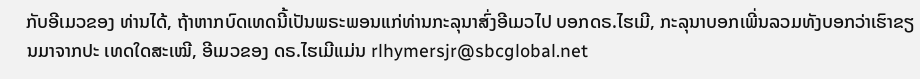ກັບອີເມວຂອງ ທ່ານໄດ້, ຖ້າຫາກບົດເທດນີ້ເປັນພຣະພອນແກ່ທ່ານກະລຸນາສົ່ງອີເມວໄປ ບອກດຣ.ໄຮເມີ, ກະລຸນາບອກເພີ່ນລວມທັງບອກວ່າເຮົາຂຽນມາຈາກປະ ເທດໃດສະເໝີ, ອີເມວຂອງ ດຣ.ໄຮເມີແມ່ນ rlhymersjr@sbcglobal.net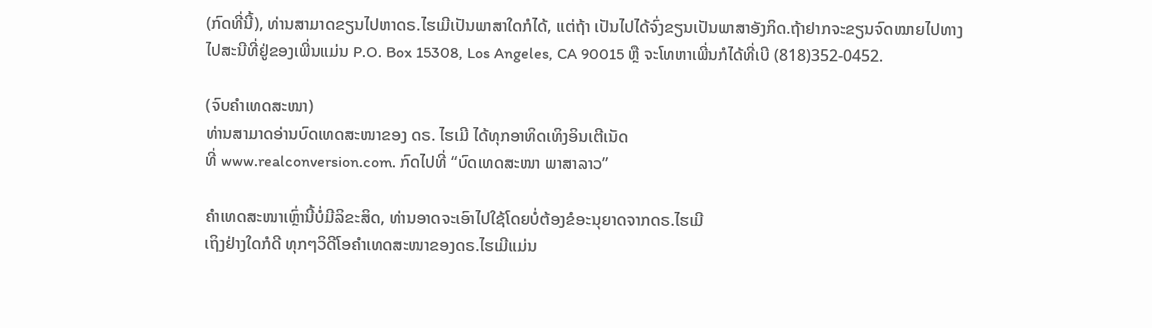(ກົດທີ່ນີ້), ທ່ານສາມາດຂຽນໄປຫາດຣ.ໄຮເມີເປັນພາສາໃດກໍໄດ້, ແຕ່ຖ້າ ເປັນໄປໄດ້ຈົ່ງຂຽນເປັນພາສາອັງກິດ.ຖ້າຢາກຈະຂຽນຈົດໝາຍໄປທາງໄປສະນີທີ່ຢູ່ຂອງເພີ່ນແມ່ນ P.O. Box 15308, Los Angeles, CA 90015 ຫຼື ຈະໂທຫາເພີ່ນກໍໄດ້ທີ່ເບີ (818)352-0452.

(ຈົບຄຳເທດສະໜາ)
ທ່ານສາມາດອ່ານບົດເທດສະໜາຂອງ ດຣ. ໄຮເມີ ໄດ້ທຸກອາທິດເທິງອິນເຕີເນັດ
ທີ່ www.realconversion.com. ກົດໄປທີ່ “ບົດເທດສະໜາ ພາສາລາວ”

ຄໍາເທດສະໜາເຫຼົ່ານີ້ບໍ່ມີລິຂະສິດ, ທ່ານອາດຈະເອົາໄປໃຊ້ໂດຍບໍ່ຕ້ອງຂໍອະນຸຍາດຈາກດຣ.ໄຮເມີ
ເຖິງຢ່າງໃດກໍດີ ທຸກໆວິດີໂອຄໍາເທດສະໜາຂອງດຣ.ໄຮເມີແມ່ນ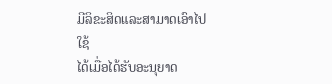ມີລິຂະສິດແລະສາມາດເອົາໄປໃຊ້
ໄດ້ເມື່ອໄດ້ຮັບອະນຸຍາດ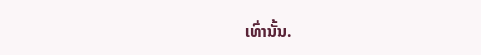ເທົ່ານັ້ນ.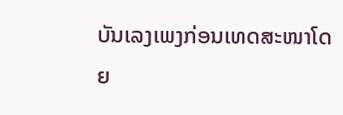ບັນເລງເພງກ່ອນເທດສະໜາໂດຍ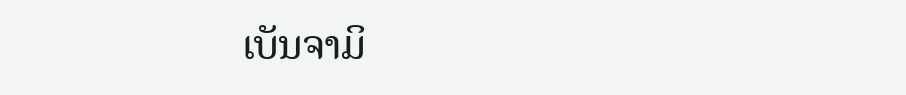ເບັນຈາມິ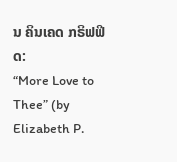ນ ຄິນເຄດ ກຣິຟຟິດ:
“More Love to Thee” (by Elizabeth P.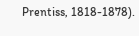Prentiss, 1818-1878).